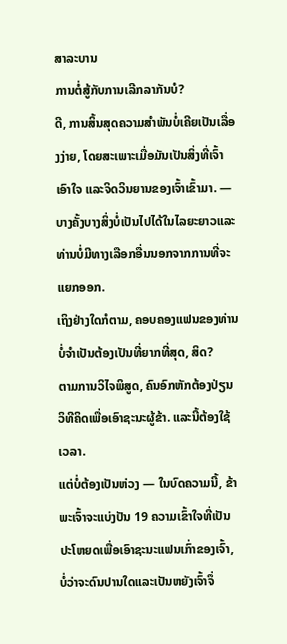ສາລະບານ
ການຕໍ່ສູ້ກັບການເລີກລາກັນບໍ?
ດີ, ການສິ້ນສຸດຄວາມສຳພັນບໍ່ເຄີຍເປັນເລື່ອງງ່າຍ, ໂດຍສະເພາະເມື່ອມັນເປັນສິ່ງທີ່ເຈົ້າເອົາໃຈ ແລະຈິດວິນຍານຂອງເຈົ້າເຂົ້າມາ. — ບາງຄັ້ງບາງສິ່ງບໍ່ເປັນໄປໄດ້ໃນໄລຍະຍາວແລະທ່ານບໍ່ມີທາງເລືອກອື່ນນອກຈາກການທີ່ຈະແຍກອອກ.
ເຖິງຢ່າງໃດກໍຕາມ, ຄອບຄອງແຟນຂອງທ່ານບໍ່ຈໍາເປັນຕ້ອງເປັນທີ່ຍາກທີ່ສຸດ, ສິດ?
ຕາມການວິໄຈພິສູດ, ຄົນອົກຫັກຕ້ອງປ່ຽນວິທີຄິດເພື່ອເອົາຊະນະຜູ້ຂ້າ. ແລະນີ້ຕ້ອງໃຊ້ເວລາ.
ແຕ່ບໍ່ຕ້ອງເປັນຫ່ວງ — ໃນບົດຄວາມນີ້, ຂ້າພະເຈົ້າຈະແບ່ງປັນ 19 ຄວາມເຂົ້າໃຈທີ່ເປັນປະໂຫຍດເພື່ອເອົາຊະນະແຟນເກົ່າຂອງເຈົ້າ, ບໍ່ວ່າຈະດົນປານໃດແລະເປັນຫຍັງເຈົ້າຈຶ່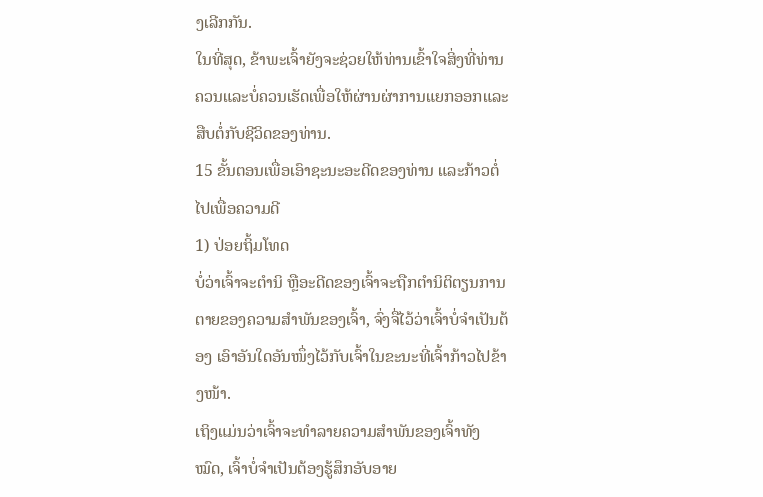ງເລີກກັນ.
ໃນທີ່ສຸດ, ຂ້າພະເຈົ້າຍັງຈະຊ່ວຍໃຫ້ທ່ານເຂົ້າໃຈສິ່ງທີ່ທ່ານຄວນແລະບໍ່ຄວນເຮັດເພື່ອໃຫ້ຜ່ານຜ່າການແຍກອອກແລະສືບຕໍ່ກັບຊີວິດຂອງທ່ານ.
15 ຂັ້ນຕອນເພື່ອເອົາຊະນະອະດີດຂອງທ່ານ ແລະກ້າວຕໍ່ໄປເພື່ອຄວາມດີ
1) ປ່ອຍຖິ້ມໂທດ
ບໍ່ວ່າເຈົ້າຈະຕໍານິ ຫຼືອະດີດຂອງເຈົ້າຈະຖືກຕໍານິຕິຕຽນການຕາຍຂອງຄວາມສໍາພັນຂອງເຈົ້າ, ຈົ່ງຈື່ໄວ້ວ່າເຈົ້າບໍ່ຈໍາເປັນຕ້ອງ ເອົາອັນໃດອັນໜຶ່ງໄວ້ກັບເຈົ້າໃນຂະນະທີ່ເຈົ້າກ້າວໄປຂ້າງໜ້າ.
ເຖິງແມ່ນວ່າເຈົ້າຈະທຳລາຍຄວາມສຳພັນຂອງເຈົ້າທັງໝົດ, ເຈົ້າບໍ່ຈຳເປັນຕ້ອງຮູ້ສຶກອັບອາຍ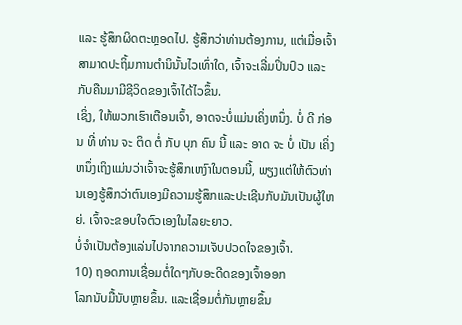ແລະ ຮູ້ສຶກຜິດຕະຫຼອດໄປ. ຮູ້ສຶກວ່າທ່ານຕ້ອງການ, ແຕ່ເມື່ອເຈົ້າສາມາດປະຖິ້ມການຕໍານິນັ້ນໄວເທົ່າໃດ, ເຈົ້າຈະເລີ່ມປິ່ນປົວ ແລະກັບຄືນມາມີຊີວິດຂອງເຈົ້າໄດ້ໄວຂຶ້ນ.
ເຊິ່ງ, ໃຫ້ພວກເຮົາເຕືອນເຈົ້າ, ອາດຈະບໍ່ແມ່ນເຄິ່ງຫນຶ່ງ. ບໍ່ ດີ ກ່ອນ ທີ່ ທ່ານ ຈະ ຕິດ ຕໍ່ ກັບ ບຸກ ຄົນ ນີ້ ແລະ ອາດ ຈະ ບໍ່ ເປັນ ເຄິ່ງ ຫນຶ່ງເຖິງແມ່ນວ່າເຈົ້າຈະຮູ້ສຶກເຫງົາໃນຕອນນີ້, ພຽງແຕ່ໃຫ້ຕົວທ່ານເອງຮູ້ສຶກວ່າຕົນເອງມີຄວາມຮູ້ສຶກແລະປະເຊີນກັບມັນເປັນຜູ້ໃຫຍ່. ເຈົ້າຈະຂອບໃຈຕົວເອງໃນໄລຍະຍາວ.
ບໍ່ຈຳເປັນຕ້ອງແລ່ນໄປຈາກຄວາມເຈັບປວດໃຈຂອງເຈົ້າ.
10) ຖອດການເຊື່ອມຕໍ່ໃດໆກັບອະດີດຂອງເຈົ້າອອກ
ໂລກນັບມື້ນັບຫຼາຍຂຶ້ນ. ແລະເຊື່ອມຕໍ່ກັນຫຼາຍຂຶ້ນ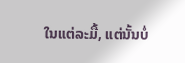ໃນແຕ່ລະມື້, ແຕ່ນັ້ນບໍ່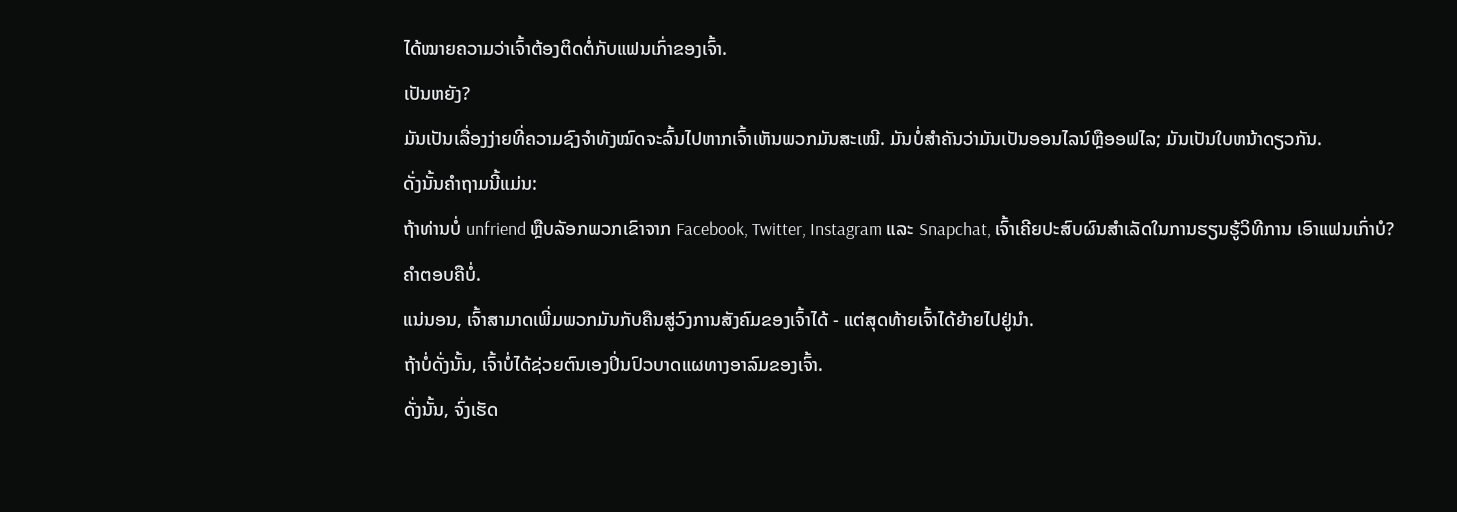ໄດ້ໝາຍຄວາມວ່າເຈົ້າຕ້ອງຕິດຕໍ່ກັບແຟນເກົ່າຂອງເຈົ້າ.
ເປັນຫຍັງ?
ມັນເປັນເລື່ອງງ່າຍທີ່ຄວາມຊົງຈຳທັງໝົດຈະລົ້ນໄປຫາກເຈົ້າເຫັນພວກມັນສະເໝີ. ມັນບໍ່ສໍາຄັນວ່າມັນເປັນອອນໄລນ໌ຫຼືອອຟໄລ; ມັນເປັນໃບຫນ້າດຽວກັນ.
ດັ່ງນັ້ນຄໍາຖາມນີ້ແມ່ນ:
ຖ້າທ່ານບໍ່ unfriend ຫຼືບລັອກພວກເຂົາຈາກ Facebook, Twitter, Instagram ແລະ Snapchat, ເຈົ້າເຄີຍປະສົບຜົນສໍາເລັດໃນການຮຽນຮູ້ວິທີການ ເອົາແຟນເກົ່າບໍ?
ຄຳຕອບຄືບໍ່.
ແນ່ນອນ, ເຈົ້າສາມາດເພີ່ມພວກມັນກັບຄືນສູ່ວົງການສັງຄົມຂອງເຈົ້າໄດ້ - ແຕ່ສຸດທ້າຍເຈົ້າໄດ້ຍ້າຍໄປຢູ່ນຳ.
ຖ້າບໍ່ດັ່ງນັ້ນ, ເຈົ້າບໍ່ໄດ້ຊ່ວຍຕົນເອງປິ່ນປົວບາດແຜທາງອາລົມຂອງເຈົ້າ.
ດັ່ງນັ້ນ, ຈົ່ງເຮັດ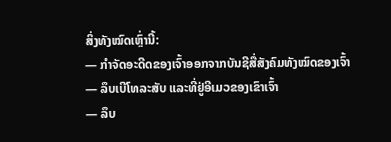ສິ່ງທັງໝົດເຫຼົ່ານີ້:
— ກໍາຈັດອະດີດຂອງເຈົ້າອອກຈາກບັນຊີສື່ສັງຄົມທັງໝົດຂອງເຈົ້າ
— ລຶບເບີໂທລະສັບ ແລະທີ່ຢູ່ອີເມວຂອງເຂົາເຈົ້າ
— ລຶບ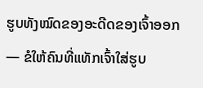ຮູບທັງໝົດຂອງອະດີດຂອງເຈົ້າອອກ
— ຂໍໃຫ້ຄົນທີ່ແທັກເຈົ້າໃສ່ຮູບ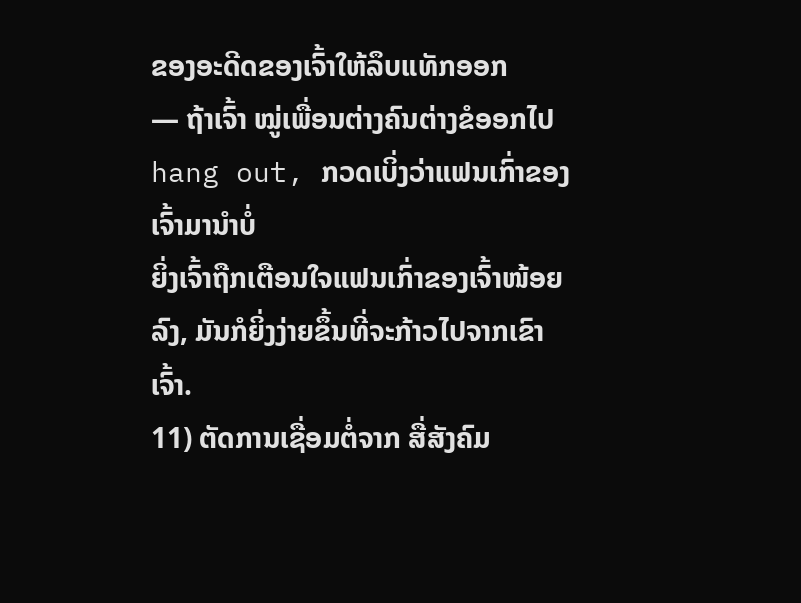ຂອງອະດີດຂອງເຈົ້າໃຫ້ລຶບແທັກອອກ
— ຖ້າເຈົ້າ ໝູ່ເພື່ອນຕ່າງຄົນຕ່າງຂໍອອກໄປ hang out, ກວດເບິ່ງວ່າແຟນເກົ່າຂອງເຈົ້າມານຳບໍ່
ຍິ່ງເຈົ້າຖືກເຕືອນໃຈແຟນເກົ່າຂອງເຈົ້າໜ້ອຍລົງ, ມັນກໍຍິ່ງງ່າຍຂຶ້ນທີ່ຈະກ້າວໄປຈາກເຂົາເຈົ້າ.
11) ຕັດການເຊື່ອມຕໍ່ຈາກ ສື່ສັງຄົມ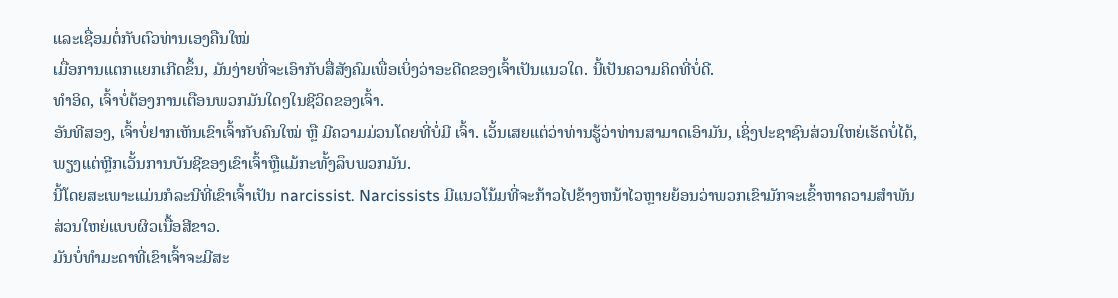ແລະເຊື່ອມຕໍ່ກັບຕົວທ່ານເອງຄືນໃໝ່
ເມື່ອການແຕກແຍກເກີດຂຶ້ນ, ມັນງ່າຍທີ່ຈະເອົາກັບສື່ສັງຄົມເພື່ອເບິ່ງວ່າອະດີດຂອງເຈົ້າເປັນແນວໃດ. ນີ້ເປັນຄວາມຄິດທີ່ບໍ່ດີ.
ທຳອິດ, ເຈົ້າບໍ່ຕ້ອງການເຕືອນພວກມັນໃດໆໃນຊີວິດຂອງເຈົ້າ.
ອັນທີສອງ, ເຈົ້າບໍ່ຢາກເຫັນເຂົາເຈົ້າກັບຄົນໃໝ່ ຫຼື ມີຄວາມມ່ວນໂດຍທີ່ບໍ່ມີ ເຈົ້າ. ເວັ້ນເສຍແຕ່ວ່າທ່ານຮູ້ວ່າທ່ານສາມາດເອົາມັນ, ເຊິ່ງປະຊາຊົນສ່ວນໃຫຍ່ເຮັດບໍ່ໄດ້, ພຽງແຕ່ຫຼີກເວັ້ນການບັນຊີຂອງເຂົາເຈົ້າຫຼືແມ້ກະທັ້ງລຶບພວກມັນ.
ນີ້ໂດຍສະເພາະແມ່ນກໍລະນີທີ່ເຂົາເຈົ້າເປັນ narcissist. Narcissists ມີແນວໂນ້ມທີ່ຈະກ້າວໄປຂ້າງຫນ້າໄວຫຼາຍຍ້ອນວ່າພວກເຂົາມັກຈະເຂົ້າຫາຄວາມສໍາພັນສ່ວນໃຫຍ່ແບບຜິວເນື້ອສີຂາວ.
ມັນບໍ່ທໍາມະດາທີ່ເຂົາເຈົ້າຈະມີສະ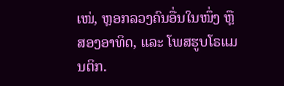ເໜ່, ຫຼອກລວງຄົນອື່ນໃນໜຶ່ງ ຫຼື ສອງອາທິດ, ແລະ ໂພສຮູບໂຣແມນຕິກ.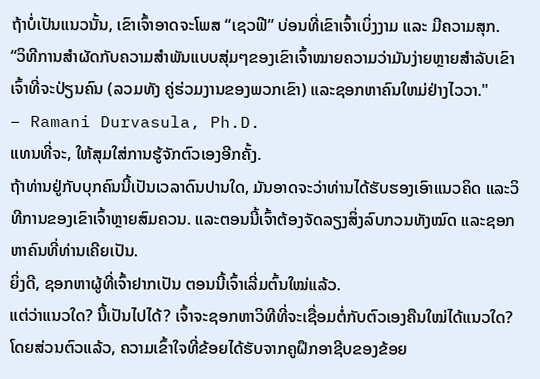ຖ້າບໍ່ເປັນແນວນັ້ນ, ເຂົາເຈົ້າອາດຈະໂພສ “ເຊວຟີ” ບ່ອນທີ່ເຂົາເຈົ້າເບິ່ງງາມ ແລະ ມີຄວາມສຸກ.
“ວິທີການສຳຜັດກັບຄວາມສຳພັນແບບສຸ່ມໆຂອງເຂົາເຈົ້າໝາຍຄວາມວ່າມັນງ່າຍຫຼາຍສຳລັບເຂົາເຈົ້າທີ່ຈະປ່ຽນຄົນ (ລວມທັງ ຄູ່ຮ່ວມງານຂອງພວກເຂົາ) ແລະຊອກຫາຄົນໃຫມ່ຢ່າງໄວວາ."
– Ramani Durvasula, Ph.D.
ແທນທີ່ຈະ, ໃຫ້ສຸມໃສ່ການຮູ້ຈັກຕົວເອງອີກຄັ້ງ.
ຖ້າທ່ານຢູ່ກັບບຸກຄົນນີ້ເປັນເວລາດົນປານໃດ, ມັນອາດຈະວ່າທ່ານໄດ້ຮັບຮອງເອົາແນວຄິດ ແລະວິທີການຂອງເຂົາເຈົ້າຫຼາຍສົມຄວນ. ແລະຕອນນີ້ເຈົ້າຕ້ອງຈັດລຽງສິ່ງລົບກວນທັງໝົດ ແລະຊອກຫາຄົນທີ່ທ່ານເຄີຍເປັນ.
ຍິ່ງດີ, ຊອກຫາຜູ້ທີ່ເຈົ້າຢາກເປັນ ຕອນນີ້ເຈົ້າເລີ່ມຕົ້ນໃໝ່ແລ້ວ.
ແຕ່ວ່າແນວໃດ? ນີ້ເປັນໄປໄດ້? ເຈົ້າຈະຊອກຫາວິທີທີ່ຈະເຊື່ອມຕໍ່ກັບຕົວເອງຄືນໃໝ່ໄດ້ແນວໃດ?
ໂດຍສ່ວນຕົວແລ້ວ, ຄວາມເຂົ້າໃຈທີ່ຂ້ອຍໄດ້ຮັບຈາກຄູຝຶກອາຊີບຂອງຂ້ອຍ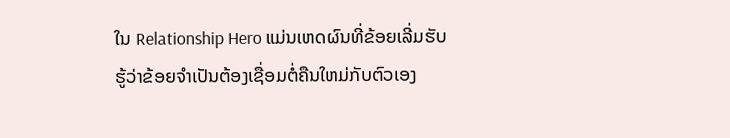ໃນ Relationship Hero ແມ່ນເຫດຜົນທີ່ຂ້ອຍເລີ່ມຮັບຮູ້ວ່າຂ້ອຍຈໍາເປັນຕ້ອງເຊື່ອມຕໍ່ຄືນໃຫມ່ກັບຕົວເອງ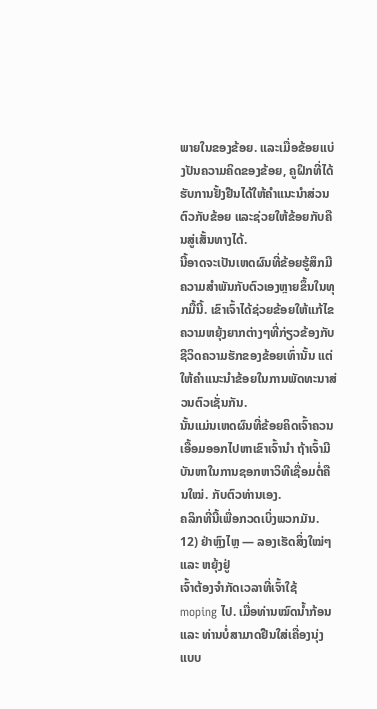ພາຍໃນຂອງຂ້ອຍ. ແລະເມື່ອຂ້ອຍແບ່ງປັນຄວາມຄິດຂອງຂ້ອຍ, ຄູຝຶກທີ່ໄດ້ຮັບການຢັ້ງຢືນໄດ້ໃຫ້ຄໍາແນະນໍາສ່ວນຕົວກັບຂ້ອຍ ແລະຊ່ວຍໃຫ້ຂ້ອຍກັບຄືນສູ່ເສັ້ນທາງໄດ້.
ນີ້ອາດຈະເປັນເຫດຜົນທີ່ຂ້ອຍຮູ້ສຶກມີຄວາມສໍາພັນກັບຕົວເອງຫຼາຍຂຶ້ນໃນທຸກມື້ນີ້. ເຂົາເຈົ້າໄດ້ຊ່ວຍຂ້ອຍໃຫ້ແກ້ໄຂຄວາມຫຍຸ້ງຍາກຕ່າງໆທີ່ກ່ຽວຂ້ອງກັບຊີວິດຄວາມຮັກຂອງຂ້ອຍເທົ່ານັ້ນ ແຕ່ໃຫ້ຄຳແນະນຳຂ້ອຍໃນການພັດທະນາສ່ວນຕົວເຊັ່ນກັນ.
ນັ້ນແມ່ນເຫດຜົນທີ່ຂ້ອຍຄິດເຈົ້າຄວນເອື້ອມອອກໄປຫາເຂົາເຈົ້ານຳ ຖ້າເຈົ້າມີບັນຫາໃນການຊອກຫາວິທີເຊື່ອມຕໍ່ຄືນໃໝ່. ກັບຕົວທ່ານເອງ.
ຄລິກທີ່ນີ້ເພື່ອກວດເບິ່ງພວກມັນ.
12) ຢ່າຫຼົງໄຫຼ — ລອງເຮັດສິ່ງໃໝ່ໆ ແລະ ຫຍຸ້ງຢູ່
ເຈົ້າຕ້ອງຈຳກັດເວລາທີ່ເຈົ້າໃຊ້ moping ໄປ. ເມື່ອທ່ານໝົດນ້ຳກ້ອນ ແລະ ທ່ານບໍ່ສາມາດຢືນໃສ່ເຄື່ອງນຸ່ງແບບ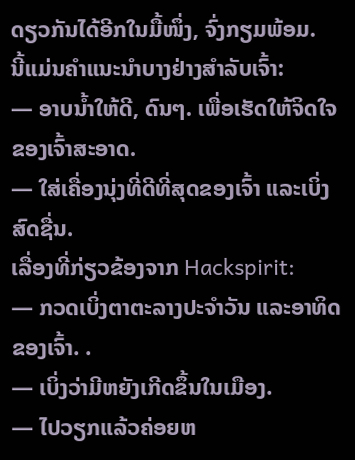ດຽວກັນໄດ້ອີກໃນມື້ໜຶ່ງ, ຈົ່ງກຽມພ້ອມ.
ນີ້ແມ່ນຄຳແນະນຳບາງຢ່າງສຳລັບເຈົ້າ:
— ອາບນ້ຳໃຫ້ດີ, ດົນໆ. ເພື່ອເຮັດໃຫ້ຈິດໃຈຂອງເຈົ້າສະອາດ.
— ໃສ່ເຄື່ອງນຸ່ງທີ່ດີທີ່ສຸດຂອງເຈົ້າ ແລະເບິ່ງສົດຊື່ນ.
ເລື່ອງທີ່ກ່ຽວຂ້ອງຈາກ Hackspirit:
— ກວດເບິ່ງຕາຕະລາງປະຈໍາວັນ ແລະອາທິດຂອງເຈົ້າ. .
— ເບິ່ງວ່າມີຫຍັງເກີດຂຶ້ນໃນເມືອງ.
— ໄປວຽກແລ້ວຄ່ອຍຫ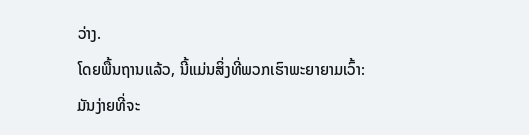ວ່າງ.
ໂດຍພື້ນຖານແລ້ວ, ນີ້ແມ່ນສິ່ງທີ່ພວກເຮົາພະຍາຍາມເວົ້າ:
ມັນງ່າຍທີ່ຈະ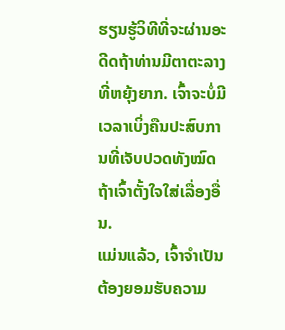ຮຽນຮູ້ວິທີທີ່ຈະຜ່ານອະດີດຖ້າທ່ານມີຕາຕະລາງທີ່ຫຍຸ້ງຍາກ. ເຈົ້າຈະບໍ່ມີເວລາເບິ່ງຄືນປະສົບການທີ່ເຈັບປວດທັງໝົດ ຖ້າເຈົ້າຕັ້ງໃຈໃສ່ເລື່ອງອື່ນ.
ແມ່ນແລ້ວ, ເຈົ້າຈໍາເປັນຕ້ອງຍອມຮັບຄວາມ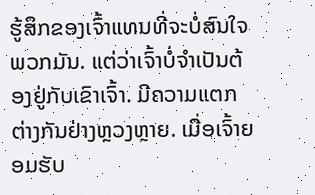ຮູ້ສຶກຂອງເຈົ້າແທນທີ່ຈະບໍ່ສົນໃຈພວກມັນ. ແຕ່ວ່າເຈົ້າບໍ່ຈໍາເປັນຕ້ອງຢູ່ກັບເຂົາເຈົ້າ. ມີຄວາມແຕກຕ່າງກັນຢ່າງຫຼວງຫຼາຍ. ເມື່ອເຈົ້າຍອມຮັບ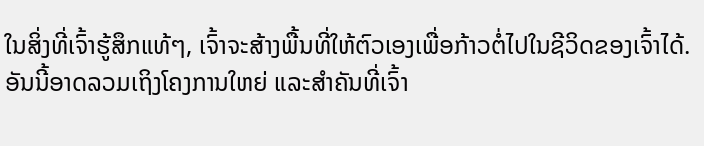ໃນສິ່ງທີ່ເຈົ້າຮູ້ສຶກແທ້ໆ, ເຈົ້າຈະສ້າງພື້ນທີ່ໃຫ້ຕົວເອງເພື່ອກ້າວຕໍ່ໄປໃນຊີວິດຂອງເຈົ້າໄດ້.
ອັນນີ້ອາດລວມເຖິງໂຄງການໃຫຍ່ ແລະສຳຄັນທີ່ເຈົ້າ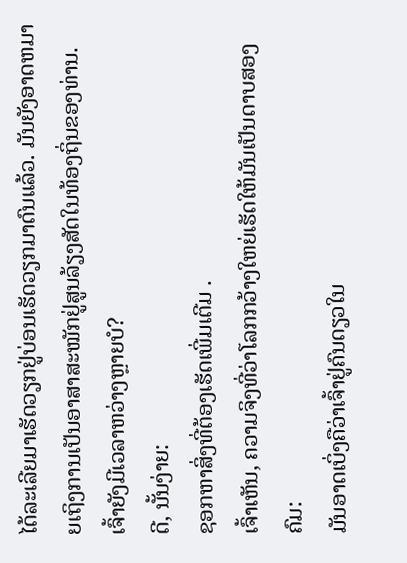ໄດ້ລະເລີຍມາເຮັດວຽກຢູ່ບ່ອນເຮັດວຽກມາດົນແລ້ວ. ມັນຍັງອາດຫມາຍເຖິງການເປັນອາສາສະໝັກຢູ່ສູນລ້ຽງສັດໃນທ້ອງຖິ່ນຂອງທ່ານ.
ເຈົ້າຍັງມີເວລາຫວ່າງຫຼາຍບໍ?
ດີ, ນັ້ນງ່າຍ:
ຊອກຫາສິ່ງທີ່ຕ້ອງເຮັດເພີ່ມເຕີມ .
ເຈົ້າເຫັນ, ຄວາມຈິງທີ່ວ່າໂລກກວ້າງໃຫຍ່ເຮັດໃຫ້ມັນເປັນດາບສອງຄົມ:
ມັນອາດເບິ່ງຄືວ່າເຈົ້າຢູ່ຄົນດຽວໃນ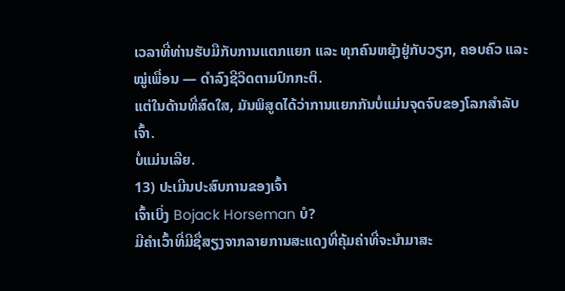ເວລາທີ່ທ່ານຮັບມືກັບການແຕກແຍກ ແລະ ທຸກຄົນຫຍຸ້ງຢູ່ກັບວຽກ, ຄອບຄົວ ແລະໝູ່ເພື່ອນ — ດຳລົງຊີວິດຕາມປົກກະຕິ.
ແຕ່ໃນດ້ານທີ່ສົດໃສ, ມັນພິສູດໄດ້ວ່າການແຍກກັນບໍ່ແມ່ນຈຸດຈົບຂອງໂລກສຳລັບເຈົ້າ.
ບໍ່ແມ່ນເລີຍ.
13) ປະເມີນປະສົບການຂອງເຈົ້າ
ເຈົ້າເບິ່ງ Bojack Horseman ບໍ?
ມີຄຳເວົ້າທີ່ມີຊື່ສຽງຈາກລາຍການສະແດງທີ່ຄຸ້ມຄ່າທີ່ຈະນໍາມາສະ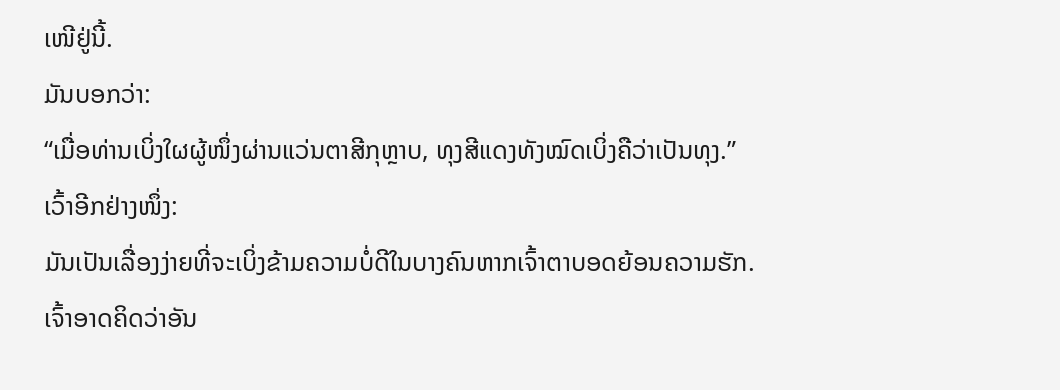ເໜີຢູ່ນີ້.
ມັນບອກວ່າ:
“ເມື່ອທ່ານເບິ່ງໃຜຜູ້ໜຶ່ງຜ່ານແວ່ນຕາສີກຸຫຼາບ, ທຸງສີແດງທັງໝົດເບິ່ງຄືວ່າເປັນທຸງ.”
ເວົ້າອີກຢ່າງໜຶ່ງ:
ມັນເປັນເລື່ອງງ່າຍທີ່ຈະເບິ່ງຂ້າມຄວາມບໍ່ດີໃນບາງຄົນຫາກເຈົ້າຕາບອດຍ້ອນຄວາມຮັກ.
ເຈົ້າອາດຄິດວ່າອັນ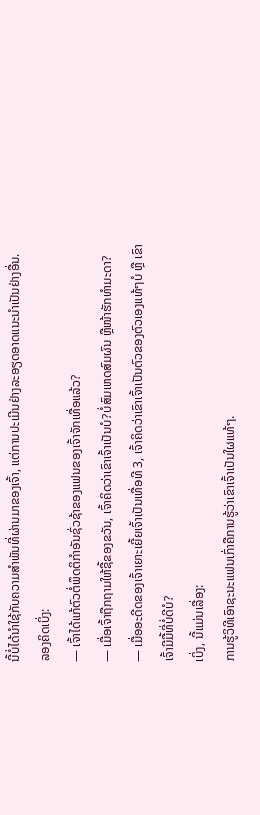ນີ້ບໍ່ໄດ້ນຳໃຊ້ກັບຄວາມສຳພັນທີ່ຜ່ານມາຂອງເຈົ້າ, ແຕ່ການປະເມີນຢ່າງລະອຽດອາດແນະນຳເປັນຢ່າງອື່ນ.
ລອງຄິດເບິ່ງ:
— ເຈົ້າໄດ້ແກ້ຕົວຕໍ່ພຶດຕິກຳອັນຊົ່ວຊ້າຂອງແຟນຂອງເຈົ້າຈັກເທື່ອແລ້ວ?
— ເມື່ອເຈົ້າຖືກຖາມໃຫ້ຊື້ຂອງຂວັນ, ເຈົ້າຄິດວ່າເຂົາເຈົ້າເປັນບໍ?ບໍ່ສົມເຫດສົມຜົນ ຫຼືໜ້າຮັກທຳມະດາ?
— ເມື່ອອະດີດຂອງເຈົ້າເຍາະເຍີ້ຍເຈົ້າເປັນເທື່ອທີ 3, ເຈົ້າຄິດວ່າເຂົາເຈົ້າເປັນຕົວຂອງຕົວເອງແທ້ໆບໍ ຫຼື ເຂົາເຈົ້າມີມື້ທີ່ບໍ່ດີບໍ?
ເບິ່ງ, ນີ້ແມ່ນເລື່ອງ:
ການຮູ້ວິທີເອົາຊະນະແຟນເກົ່າຄືການຮູ້ວ່າເຂົາເຈົ້າເປັນໃຜແທ້ໆ.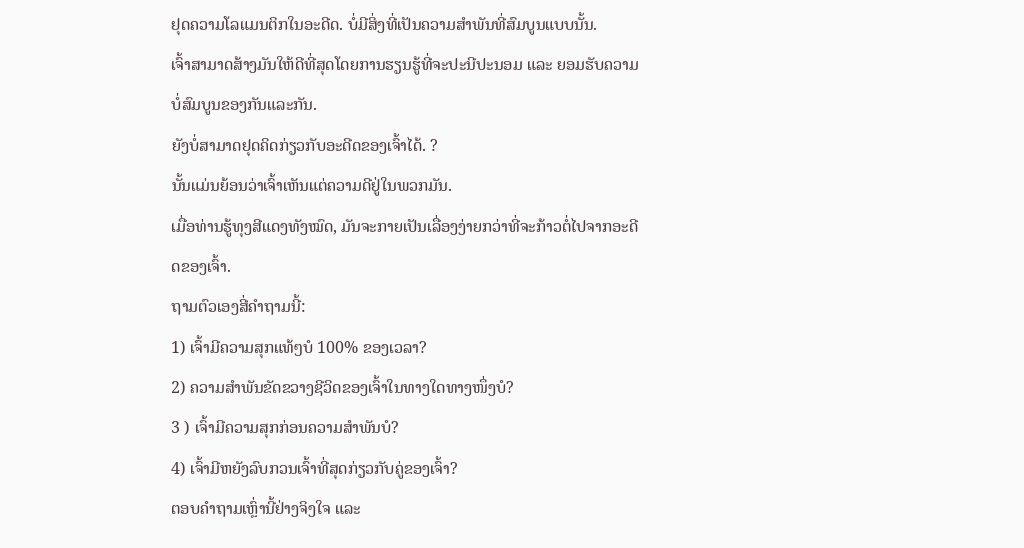ຢຸດຄວາມໂລແມນຕິກໃນອະດີດ. ບໍ່ມີສິ່ງທີ່ເປັນຄວາມສຳພັນທີ່ສົມບູນແບບນັ້ນ.
ເຈົ້າສາມາດສ້າງມັນໃຫ້ດີທີ່ສຸດໂດຍການຮຽນຮູ້ທີ່ຈະປະນີປະນອມ ແລະ ຍອມຮັບຄວາມບໍ່ສົມບູນຂອງກັນແລະກັນ.
ຍັງບໍ່ສາມາດຢຸດຄິດກ່ຽວກັບອະດີດຂອງເຈົ້າໄດ້. ?
ນັ້ນແມ່ນຍ້ອນວ່າເຈົ້າເຫັນແຕ່ຄວາມດີຢູ່ໃນພວກມັນ.
ເມື່ອທ່ານຮູ້ທຸງສີແດງທັງໝົດ, ມັນຈະກາຍເປັນເລື່ອງງ່າຍກວ່າທີ່ຈະກ້າວຕໍ່ໄປຈາກອະດີດຂອງເຈົ້າ.
ຖາມຕົວເອງສີ່ຄຳຖາມນີ້:
1) ເຈົ້າມີຄວາມສຸກແທ້ໆບໍ 100% ຂອງເວລາ?
2) ຄວາມສຳພັນຂັດຂວາງຊີວິດຂອງເຈົ້າໃນທາງໃດທາງໜຶ່ງບໍ?
3 ) ເຈົ້າມີຄວາມສຸກກ່ອນຄວາມສຳພັນບໍ?
4) ເຈົ້າມີຫຍັງລົບກວນເຈົ້າທີ່ສຸດກ່ຽວກັບຄູ່ຂອງເຈົ້າ?
ຕອບຄຳຖາມເຫຼົ່ານີ້ຢ່າງຈິງໃຈ ແລະ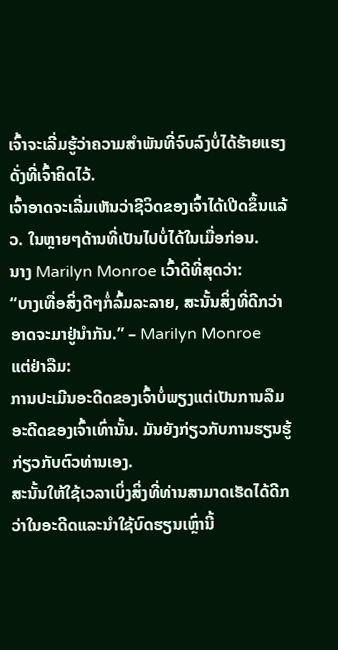ເຈົ້າຈະເລີ່ມຮູ້ວ່າຄວາມສຳພັນທີ່ຈົບລົງບໍ່ໄດ້ຮ້າຍແຮງດັ່ງທີ່ເຈົ້າຄິດໄວ້.
ເຈົ້າອາດຈະເລີ່ມເຫັນວ່າຊີວິດຂອງເຈົ້າໄດ້ເປີດຂຶ້ນແລ້ວ. ໃນຫຼາຍໆດ້ານທີ່ເປັນໄປບໍ່ໄດ້ໃນເມື່ອກ່ອນ.
ນາງ Marilyn Monroe ເວົ້າດີທີ່ສຸດວ່າ:
“ບາງເທື່ອສິ່ງດີໆກໍ່ລົ້ມລະລາຍ, ສະນັ້ນສິ່ງທີ່ດີກວ່າອາດຈະມາຢູ່ນຳກັນ.” – Marilyn Monroe
ແຕ່ຢ່າລືມ:
ການປະເມີນອະດີດຂອງເຈົ້າບໍ່ພຽງແຕ່ເປັນການລືມອະດີດຂອງເຈົ້າເທົ່ານັ້ນ. ມັນຍັງກ່ຽວກັບການຮຽນຮູ້ກ່ຽວກັບຕົວທ່ານເອງ.
ສະນັ້ນໃຫ້ໃຊ້ເວລາເບິ່ງສິ່ງທີ່ທ່ານສາມາດເຮັດໄດ້ດີກວ່າໃນອະດີດແລະນໍາໃຊ້ບົດຮຽນເຫຼົ່ານີ້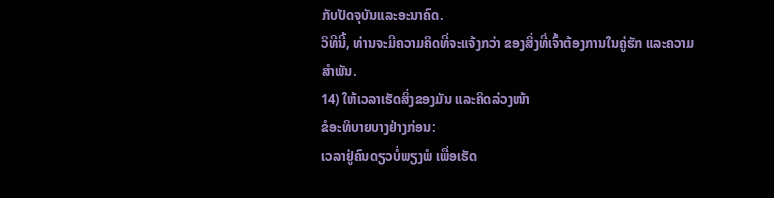ກັບປັດຈຸບັນແລະອະນາຄົດ.
ວິທີນີ້, ທ່ານຈະມີຄວາມຄິດທີ່ຈະແຈ້ງກວ່າ ຂອງສິ່ງທີ່ເຈົ້າຕ້ອງການໃນຄູ່ຮັກ ແລະຄວາມສໍາພັນ.
14) ໃຫ້ເວລາເຮັດສິ່ງຂອງມັນ ແລະຄິດລ່ວງໜ້າ
ຂໍອະທິບາຍບາງຢ່າງກ່ອນ:
ເວລາຢູ່ຄົນດຽວບໍ່ພຽງພໍ ເພື່ອເຮັດ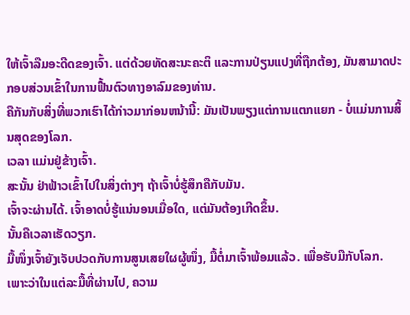ໃຫ້ເຈົ້າລືມອະດີດຂອງເຈົ້າ. ແຕ່ດ້ວຍທັດສະນະຄະຕິ ແລະການປ່ຽນແປງທີ່ຖືກຕ້ອງ, ມັນສາມາດປະກອບສ່ວນເຂົ້າໃນການຟື້ນຕົວທາງອາລົມຂອງທ່ານ.
ຄືກັນກັບສິ່ງທີ່ພວກເຮົາໄດ້ກ່າວມາກ່ອນຫນ້ານີ້: ມັນເປັນພຽງແຕ່ການແຕກແຍກ - ບໍ່ແມ່ນການສິ້ນສຸດຂອງໂລກ.
ເວລາ ແມ່ນຢູ່ຂ້າງເຈົ້າ.
ສະນັ້ນ ຢ່າຟ້າວເຂົ້າໄປໃນສິ່ງຕ່າງໆ ຖ້າເຈົ້າບໍ່ຮູ້ສຶກຄືກັບມັນ.
ເຈົ້າຈະຜ່ານໄດ້. ເຈົ້າອາດບໍ່ຮູ້ແນ່ນອນເມື່ອໃດ, ແຕ່ມັນຕ້ອງເກີດຂຶ້ນ.
ນັ້ນຄືເວລາເຮັດວຽກ.
ມື້ໜຶ່ງເຈົ້າຍັງເຈັບປວດກັບການສູນເສຍໃຜຜູ້ໜຶ່ງ, ມື້ຕໍ່ມາເຈົ້າພ້ອມແລ້ວ. ເພື່ອຮັບມືກັບໂລກ.
ເພາະວ່າໃນແຕ່ລະມື້ທີ່ຜ່ານໄປ, ຄວາມ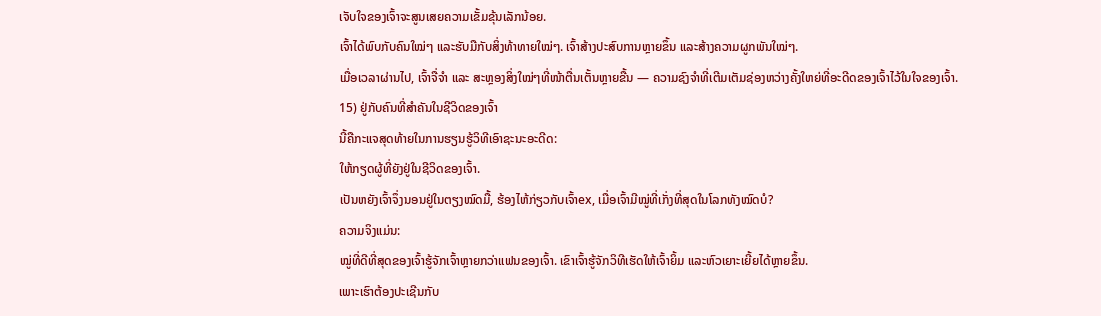ເຈັບໃຈຂອງເຈົ້າຈະສູນເສຍຄວາມເຂັ້ມຂຸ້ນເລັກນ້ອຍ.
ເຈົ້າໄດ້ພົບກັບຄົນໃໝ່ໆ ແລະຮັບມືກັບສິ່ງທ້າທາຍໃໝ່ໆ. ເຈົ້າສ້າງປະສົບການຫຼາຍຂຶ້ນ ແລະສ້າງຄວາມຜູກພັນໃໝ່ໆ.
ເມື່ອເວລາຜ່ານໄປ, ເຈົ້າຈື່ຈຳ ແລະ ສະຫຼອງສິ່ງໃໝ່ໆທີ່ໜ້າຕື່ນເຕັ້ນຫຼາຍຂື້ນ — ຄວາມຊົງຈຳທີ່ເຕີມເຕັມຊ່ອງຫວ່າງຄັ້ງໃຫຍ່ທີ່ອະດີດຂອງເຈົ້າໄວ້ໃນໃຈຂອງເຈົ້າ.
15) ຢູ່ກັບຄົນທີ່ສຳຄັນໃນຊີວິດຂອງເຈົ້າ
ນີ້ຄືກະແຈສຸດທ້າຍໃນການຮຽນຮູ້ວິທີເອົາຊະນະອະດີດ:
ໃຫ້ກຽດຜູ້ທີ່ຍັງຢູ່ໃນຊີວິດຂອງເຈົ້າ.
ເປັນຫຍັງເຈົ້າຈຶ່ງນອນຢູ່ໃນຕຽງໝົດມື້, ຮ້ອງໄຫ້ກ່ຽວກັບເຈົ້າex, ເມື່ອເຈົ້າມີໝູ່ທີ່ເກັ່ງທີ່ສຸດໃນໂລກທັງໝົດບໍ?
ຄວາມຈິງແມ່ນ:
ໝູ່ທີ່ດີທີ່ສຸດຂອງເຈົ້າຮູ້ຈັກເຈົ້າຫຼາຍກວ່າແຟນຂອງເຈົ້າ. ເຂົາເຈົ້າຮູ້ຈັກວິທີເຮັດໃຫ້ເຈົ້າຍິ້ມ ແລະຫົວເຍາະເຍີ້ຍໄດ້ຫຼາຍຂຶ້ນ.
ເພາະເຮົາຕ້ອງປະເຊີນກັບ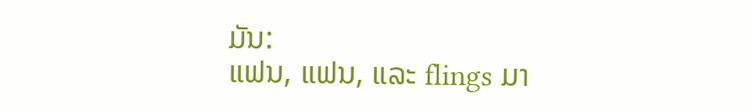ມັນ:
ແຟນ, ແຟນ, ແລະ flings ມາ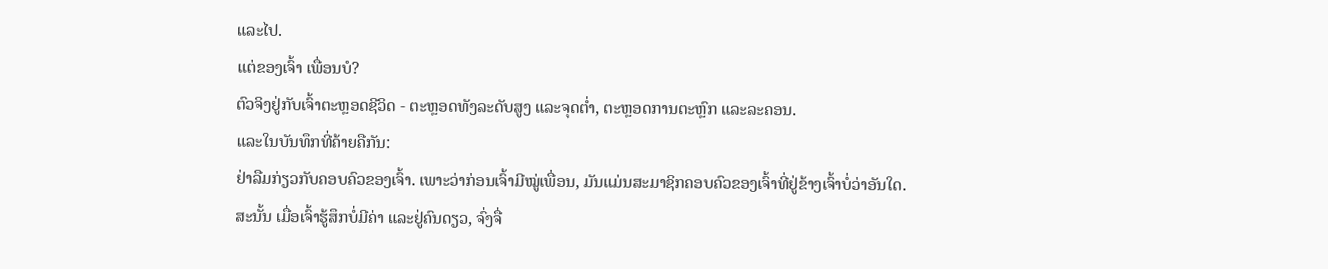ແລະໄປ.
ແຕ່ຂອງເຈົ້າ ເພື່ອນບໍ?
ຕົວຈິງຢູ່ກັບເຈົ້າຕະຫຼອດຊີວິດ - ຕະຫຼອດທັງລະດັບສູງ ແລະຈຸດຕໍ່າ, ຕະຫຼອດການຕະຫຼົກ ແລະລະຄອນ.
ແລະໃນບັນທຶກທີ່ຄ້າຍຄືກັນ:
ຢ່າລືມກ່ຽວກັບຄອບຄົວຂອງເຈົ້າ. ເພາະວ່າກ່ອນເຈົ້າມີໝູ່ເພື່ອນ, ມັນແມ່ນສະມາຊິກຄອບຄົວຂອງເຈົ້າທີ່ຢູ່ຂ້າງເຈົ້າບໍ່ວ່າອັນໃດ.
ສະນັ້ນ ເມື່ອເຈົ້າຮູ້ສຶກບໍ່ມີຄ່າ ແລະຢູ່ຄົນດຽວ, ຈົ່ງຈື່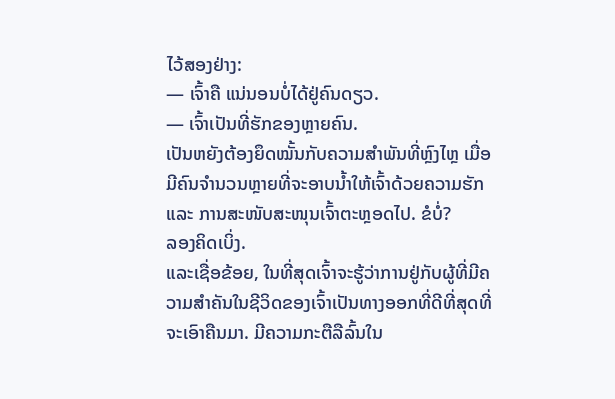ໄວ້ສອງຢ່າງ:
— ເຈົ້າຄື ແນ່ນອນບໍ່ໄດ້ຢູ່ຄົນດຽວ.
— ເຈົ້າເປັນທີ່ຮັກຂອງຫຼາຍຄົນ.
ເປັນຫຍັງຕ້ອງຍຶດໝັ້ນກັບຄວາມສຳພັນທີ່ຫຼົງໄຫຼ ເມື່ອມີຄົນຈຳນວນຫຼາຍທີ່ຈະອາບນ້ຳໃຫ້ເຈົ້າດ້ວຍຄວາມຮັກ ແລະ ການສະໜັບສະໜຸນເຈົ້າຕະຫຼອດໄປ. ຂໍບໍ່?
ລອງຄິດເບິ່ງ.
ແລະເຊື່ອຂ້ອຍ, ໃນທີ່ສຸດເຈົ້າຈະຮູ້ວ່າການຢູ່ກັບຜູ້ທີ່ມີຄວາມສຳຄັນໃນຊີວິດຂອງເຈົ້າເປັນທາງອອກທີ່ດີທີ່ສຸດທີ່ຈະເອົາຄືນມາ. ມີຄວາມກະຕືລືລົ້ນໃນ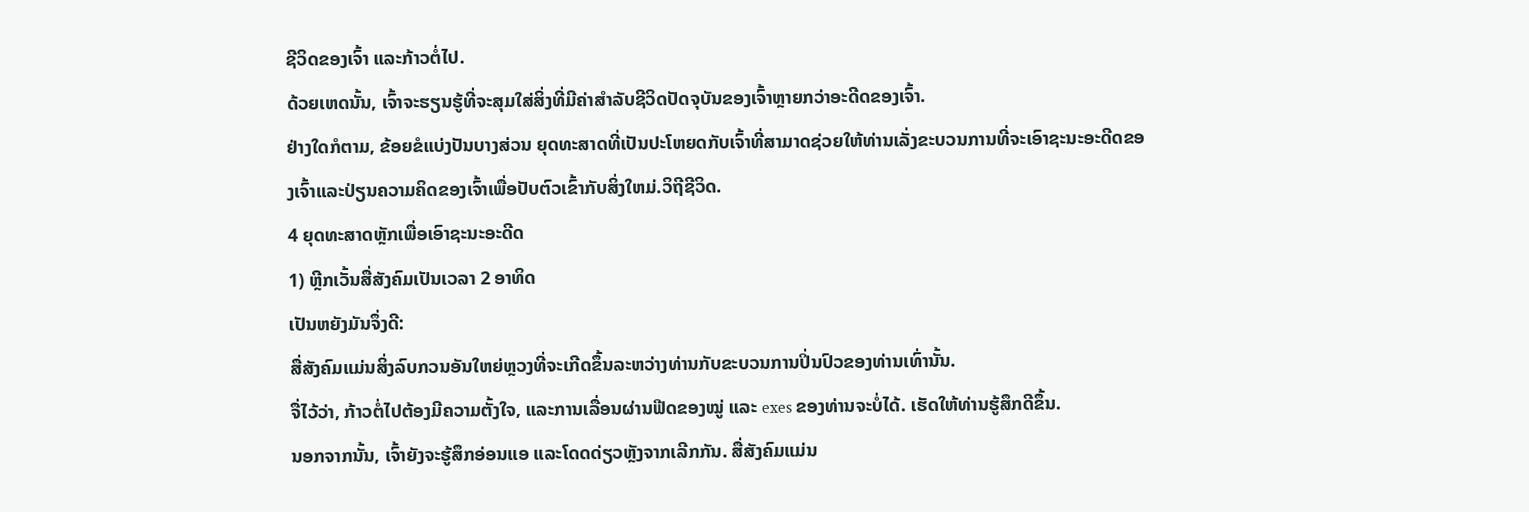ຊີວິດຂອງເຈົ້າ ແລະກ້າວຕໍ່ໄປ.
ດ້ວຍເຫດນັ້ນ, ເຈົ້າຈະຮຽນຮູ້ທີ່ຈະສຸມໃສ່ສິ່ງທີ່ມີຄ່າສຳລັບຊີວິດປັດຈຸບັນຂອງເຈົ້າຫຼາຍກວ່າອະດີດຂອງເຈົ້າ.
ຢ່າງໃດກໍຕາມ, ຂ້ອຍຂໍແບ່ງປັນບາງສ່ວນ ຍຸດທະສາດທີ່ເປັນປະໂຫຍດກັບເຈົ້າທີ່ສາມາດຊ່ວຍໃຫ້ທ່ານເລັ່ງຂະບວນການທີ່ຈະເອົາຊະນະອະດີດຂອງເຈົ້າແລະປ່ຽນຄວາມຄິດຂອງເຈົ້າເພື່ອປັບຕົວເຂົ້າກັບສິ່ງໃຫມ່.ວິຖີຊີວິດ.
4 ຍຸດທະສາດຫຼັກເພື່ອເອົາຊະນະອະດີດ
1) ຫຼີກເວັ້ນສື່ສັງຄົມເປັນເວລາ 2 ອາທິດ
ເປັນຫຍັງມັນຈຶ່ງດີ:
ສື່ສັງຄົມແມ່ນສິ່ງລົບກວນອັນໃຫຍ່ຫຼວງທີ່ຈະເກີດຂຶ້ນລະຫວ່າງທ່ານກັບຂະບວນການປິ່ນປົວຂອງທ່ານເທົ່ານັ້ນ.
ຈື່ໄວ້ວ່າ, ກ້າວຕໍ່ໄປຕ້ອງມີຄວາມຕັ້ງໃຈ, ແລະການເລື່ອນຜ່ານຟີດຂອງໝູ່ ແລະ exes ຂອງທ່ານຈະບໍ່ໄດ້. ເຮັດໃຫ້ທ່ານຮູ້ສຶກດີຂຶ້ນ.
ນອກຈາກນັ້ນ, ເຈົ້າຍັງຈະຮູ້ສຶກອ່ອນແອ ແລະໂດດດ່ຽວຫຼັງຈາກເລີກກັນ. ສື່ສັງຄົມແມ່ນ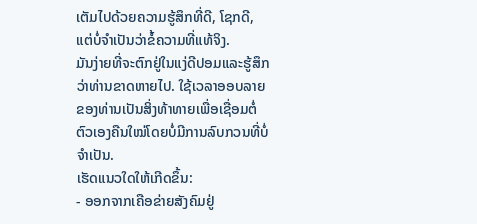ເຕັມໄປດ້ວຍຄວາມຮູ້ສຶກທີ່ດີ, ໂຊກດີ, ແຕ່ບໍ່ຈໍາເປັນວ່າຂໍ້ຄວາມທີ່ແທ້ຈິງ.
ມັນງ່າຍທີ່ຈະຕົກຢູ່ໃນແງ່ດີປອມແລະຮູ້ສຶກວ່າທ່ານຂາດຫາຍໄປ. ໃຊ້ເວລາອອບລາຍຂອງທ່ານເປັນສິ່ງທ້າທາຍເພື່ອເຊື່ອມຕໍ່ຕົວເອງຄືນໃໝ່ໂດຍບໍ່ມີການລົບກວນທີ່ບໍ່ຈໍາເປັນ.
ເຮັດແນວໃດໃຫ້ເກີດຂຶ້ນ:
- ອອກຈາກເຄືອຂ່າຍສັງຄົມຢູ່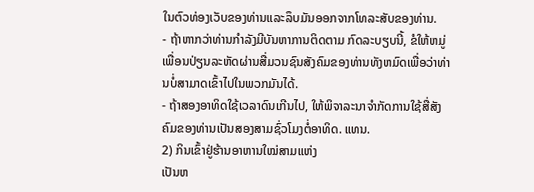ໃນຕົວທ່ອງເວັບຂອງທ່ານແລະລຶບມັນອອກຈາກໂທລະສັບຂອງທ່ານ.
- ຖ້າຫາກວ່າທ່ານກໍາລັງມີບັນຫາການຕິດຕາມ ກົດລະບຽບນີ້, ຂໍໃຫ້ຫມູ່ເພື່ອນປ່ຽນລະຫັດຜ່ານສື່ມວນຊົນສັງຄົມຂອງທ່ານທັງຫມົດເພື່ອວ່າທ່ານບໍ່ສາມາດເຂົ້າໄປໃນພວກມັນໄດ້.
- ຖ້າສອງອາທິດໃຊ້ເວລາດົນເກີນໄປ, ໃຫ້ພິຈາລະນາຈໍາກັດການໃຊ້ສື່ສັງຄົມຂອງທ່ານເປັນສອງສາມຊົ່ວໂມງຕໍ່ອາທິດ. ແທນ.
2) ກິນເຂົ້າຢູ່ຮ້ານອາຫານໃໝ່ສາມແຫ່ງ
ເປັນຫ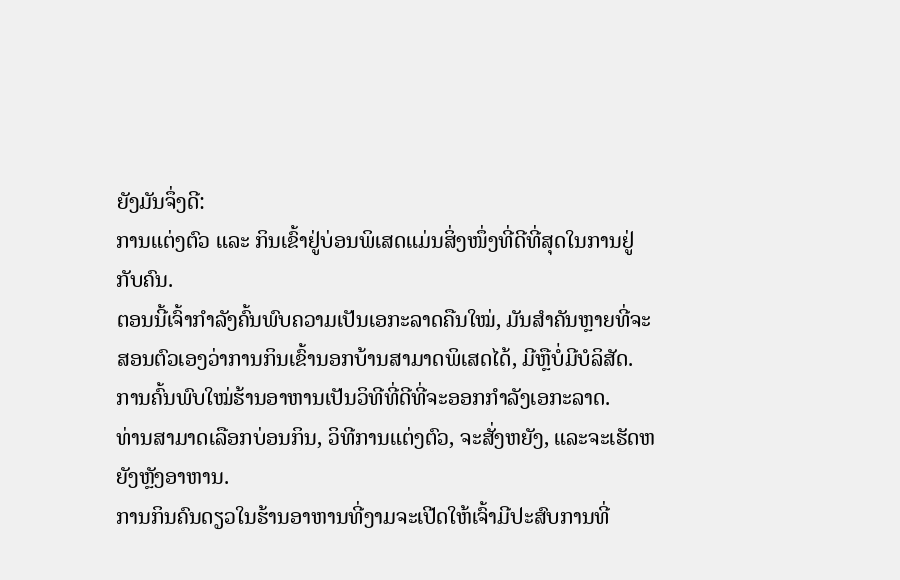ຍັງມັນຈຶ່ງດີ:
ການແຕ່ງຕົວ ແລະ ກິນເຂົ້າຢູ່ບ່ອນພິເສດແມ່ນສິ່ງໜຶ່ງທີ່ດີທີ່ສຸດໃນການຢູ່ກັບຄົນ.
ຕອນນີ້ເຈົ້າກຳລັງຄົ້ນພົບຄວາມເປັນເອກະລາດຄືນໃໝ່, ມັນສຳຄັນຫຼາຍທີ່ຈະສອນຕົວເອງວ່າການກິນເຂົ້ານອກບ້ານສາມາດພິເສດໄດ້, ມີຫຼືບໍ່ມີບໍລິສັດ.
ການຄົ້ນພົບໃໝ່ຮ້ານອາຫານເປັນວິທີທີ່ດີທີ່ຈະອອກກໍາລັງເອກະລາດ.
ທ່ານສາມາດເລືອກບ່ອນກິນ, ວິທີການແຕ່ງຕົວ, ຈະສັ່ງຫຍັງ, ແລະຈະເຮັດຫຍັງຫຼັງອາຫານ.
ການກິນຄົນດຽວໃນຮ້ານອາຫານທີ່ງາມຈະເປີດໃຫ້ເຈົ້າມີປະສົບການທີ່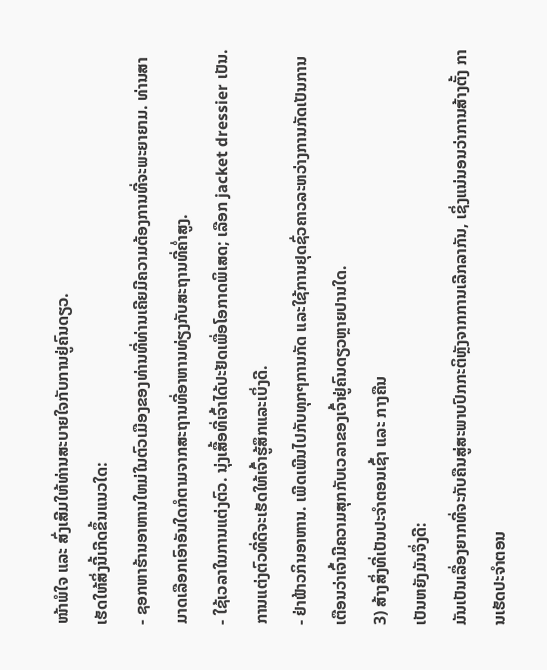ໜ້າພໍໃຈ ແລະ ສົ່ງເສີມໃຫ້ທ່ານສະບາຍໃຈກັບການຢູ່ຄົນດຽວ.
ເຮັດໃຫ້ສິ່ງນີ້ເກີດຂຶ້ນແນວໃດ:
- ຊອກຫາຮ້ານອາຫານໃຫມ່ໃນຕົວເມືອງຂອງທ່ານທີ່ທ່ານເຄີຍມີຄວາມຕ້ອງການທີ່ຈະພະຍາຍາມ. ທ່ານສາມາດເລືອກເອົາອັນໃດກໍຕາມຈາກສະຖານທີ່ອາຫານທ່ຽງກັບສະຖານທີ່ຄ່ຳສູງ.
- ໃຊ້ເວລາໃນການແຕ່ງຕົວ. ນຸ່ງເສື້ອທີ່ເຈົ້າໄດ້ປະຢັດເພື່ອໂອກາດພິເສດ; ເລືອກ jacket dressier ເປັນ. ການແຕ່ງຕົວທີ່ດີຈະເຮັດໃຫ້ເຈົ້າຮູ້ສຶກແລະເບິ່ງດີ.
- ຢ່າຟ້າວກິນອາຫານ. ເພີດເພີນໄປກັບທຸກໆການກັດ ແລະໃຊ້ການຢຸດຊົ່ວຄາວລະຫວ່າງການກັດເປັນການເຕືອນວ່າເຈົ້າມີຄວາມສຸກກັບເວລາຂອງເຈົ້າຢູ່ຄົນດຽວຫຼາຍປານໃດ.
3) ສ້າງສິ່ງທີ່ເປັນປະຈຳຕອນເຊົ້າ ແລະ ກາງຄືນ
ເປັນຫຍັງມັນຈຶ່ງດີ:
ມັນເປັນເລື່ອງຍາກທີ່ຈະກັບຄືນສູ່ສະພາບປົກກະຕິຫຼັງຈາກການເລີກລາກັນ, ເຊິ່ງແນ່ນອນວ່າການສ້າງຕັ້ງ ການເຮັດປະຈຳຕອນ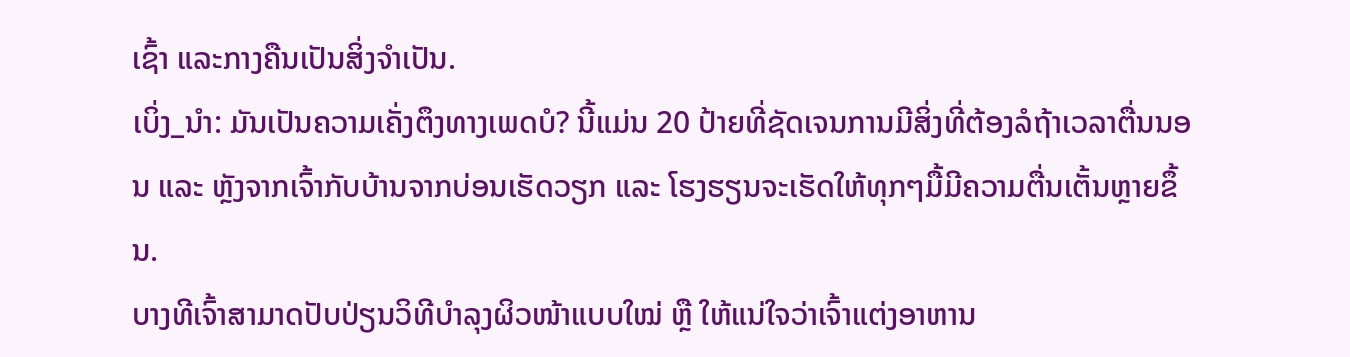ເຊົ້າ ແລະກາງຄືນເປັນສິ່ງຈຳເປັນ.
ເບິ່ງ_ນຳ: ມັນເປັນຄວາມເຄັ່ງຕຶງທາງເພດບໍ? ນີ້ແມ່ນ 20 ປ້າຍທີ່ຊັດເຈນການມີສິ່ງທີ່ຕ້ອງລໍຖ້າເວລາຕື່ນນອນ ແລະ ຫຼັງຈາກເຈົ້າກັບບ້ານຈາກບ່ອນເຮັດວຽກ ແລະ ໂຮງຮຽນຈະເຮັດໃຫ້ທຸກໆມື້ມີຄວາມຕື່ນເຕັ້ນຫຼາຍຂຶ້ນ.
ບາງທີເຈົ້າສາມາດປັບປ່ຽນວິທີບຳລຸງຜິວໜ້າແບບໃໝ່ ຫຼື ໃຫ້ແນ່ໃຈວ່າເຈົ້າແຕ່ງອາຫານ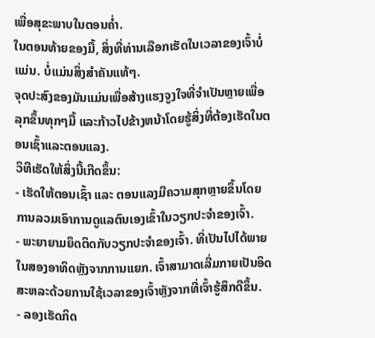ເພື່ອສຸຂະພາບໃນຕອນຄ່ຳ.
ໃນຕອນທ້າຍຂອງມື້, ສິ່ງທີ່ທ່ານເລືອກເຮັດໃນເວລາຂອງເຈົ້າບໍ່ແມ່ນ. ບໍ່ແມ່ນສິ່ງສຳຄັນແທ້ໆ.
ຈຸດປະສົງຂອງມັນແມ່ນເພື່ອສ້າງແຮງຈູງໃຈທີ່ຈຳເປັນຫຼາຍເພື່ອລຸກຂຶ້ນທຸກໆມື້ ແລະກ້າວໄປຂ້າງຫນ້າໂດຍຮູ້ສິ່ງທີ່ຕ້ອງເຮັດໃນຕອນເຊົ້າແລະຕອນແລງ.
ວິທີເຮັດໃຫ້ສິ່ງນີ້ເກີດຂຶ້ນ:
- ເຮັດໃຫ້ຕອນເຊົ້າ ແລະ ຕອນແລງມີຄວາມສຸກຫຼາຍຂຶ້ນໂດຍການລວມເອົາການດູແລຕົນເອງເຂົ້າໃນວຽກປະຈຳຂອງເຈົ້າ.
- ພະຍາຍາມຍຶດຕິດກັບວຽກປະຈຳຂອງເຈົ້າ. ທີ່ເປັນໄປໄດ້ພາຍໃນສອງອາທິດຫຼັງຈາກການແຍກ. ເຈົ້າສາມາດເລີ່ມກາຍເປັນອິດສະຫລະດ້ວຍການໃຊ້ເວລາຂອງເຈົ້າຫຼັງຈາກທີ່ເຈົ້າຮູ້ສຶກດີຂຶ້ນ.
- ລອງເຮັດກິດ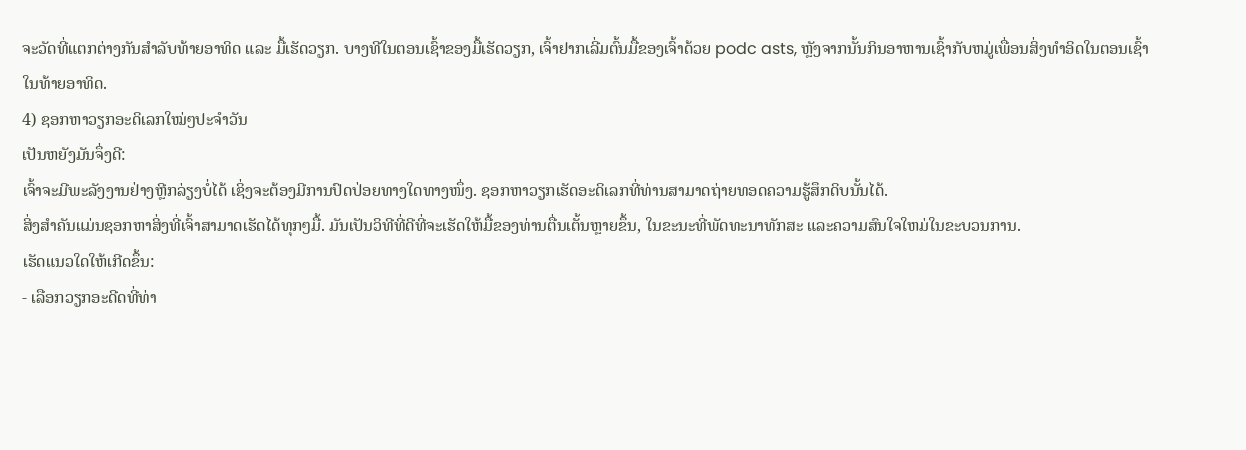ຈະວັດທີ່ແຕກຕ່າງກັນສຳລັບທ້າຍອາທິດ ແລະ ມື້ເຮັດວຽກ. ບາງທີໃນຕອນເຊົ້າຂອງມື້ເຮັດວຽກ, ເຈົ້າຢາກເລີ່ມຕົ້ນມື້ຂອງເຈົ້າດ້ວຍ podc asts, ຫຼັງຈາກນັ້ນກິນອາຫານເຊົ້າກັບຫມູ່ເພື່ອນສິ່ງທໍາອິດໃນຕອນເຊົ້າໃນທ້າຍອາທິດ.
4) ຊອກຫາວຽກອະດິເລກໃໝ່ໆປະຈຳວັນ
ເປັນຫຍັງມັນຈຶ່ງດີ:
ເຈົ້າຈະມີພະລັງງານຢ່າງຫຼີກລ່ຽງບໍ່ໄດ້ ເຊິ່ງຈະຕ້ອງມີການປົດປ່ອຍທາງໃດທາງໜຶ່ງ. ຊອກຫາວຽກເຮັດອະດິເລກທີ່ທ່ານສາມາດຖ່າຍທອດຄວາມຮູ້ສຶກດິບນັ້ນໄດ້.
ສິ່ງສຳຄັນແມ່ນຊອກຫາສິ່ງທີ່ເຈົ້າສາມາດເຮັດໄດ້ທຸກໆມື້. ມັນເປັນວິທີທີ່ດີທີ່ຈະເຮັດໃຫ້ມື້ຂອງທ່ານຕື່ນເຕັ້ນຫຼາຍຂຶ້ນ, ໃນຂະນະທີ່ພັດທະນາທັກສະ ແລະຄວາມສົນໃຈໃຫມ່ໃນຂະບວນການ.
ເຮັດແນວໃດໃຫ້ເກີດຂຶ້ນ:
- ເລືອກວຽກອະດີດທີ່ທ່າ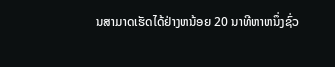ນສາມາດເຮັດໄດ້ຢ່າງຫນ້ອຍ 20 ນາທີຫາຫນຶ່ງຊົ່ວ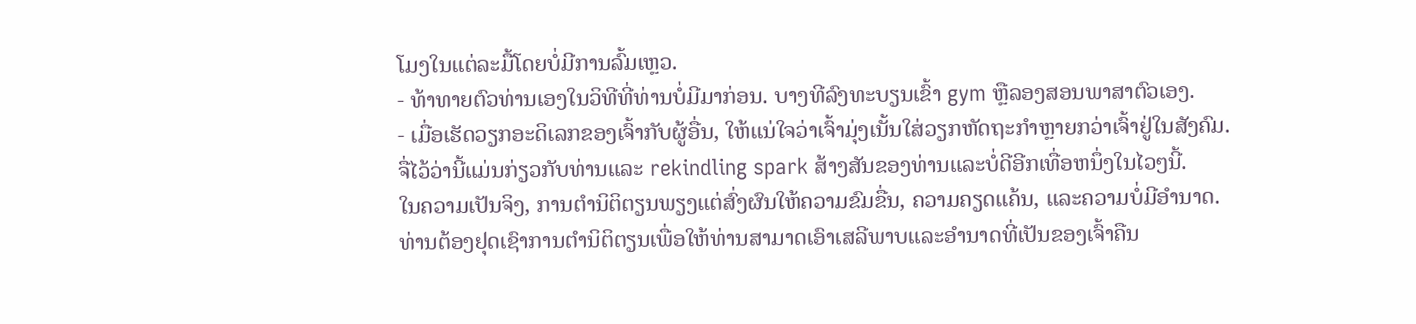ໂມງໃນແຕ່ລະມື້ໂດຍບໍ່ມີການລົ້ມເຫຼວ.
- ທ້າທາຍຕົວທ່ານເອງໃນວິທີທີ່ທ່ານບໍ່ມີມາກ່ອນ. ບາງທີລົງທະບຽນເຂົ້າ gym ຫຼືລອງສອນພາສາຕົວເອງ.
- ເມື່ອເຮັດວຽກອະດິເລກຂອງເຈົ້າກັບຜູ້ອື່ນ, ໃຫ້ແນ່ໃຈວ່າເຈົ້າມຸ່ງເນັ້ນໃສ່ວຽກຫັດຖະກໍາຫຼາຍກວ່າເຈົ້າຢູ່ໃນສັງຄົມ. ຈື່ໄວ້ວ່ານີ້ແມ່ນກ່ຽວກັບທ່ານແລະ rekindling spark ສ້າງສັນຂອງທ່ານແລະບໍ່ດີອີກເທື່ອຫນຶ່ງໃນໄວໆນີ້.
ໃນຄວາມເປັນຈິງ, ການຕໍານິຕິຕຽນພຽງແຕ່ສົ່ງຜົນໃຫ້ຄວາມຂົມຂື່ນ, ຄວາມຄຽດແຄ້ນ, ແລະຄວາມບໍ່ມີອໍານາດ.
ທ່ານຕ້ອງຢຸດເຊົາການຕໍານິຕິຕຽນເພື່ອໃຫ້ທ່ານສາມາດເອົາເສລີພາບແລະອໍານາດທີ່ເປັນຂອງເຈົ້າຄືນ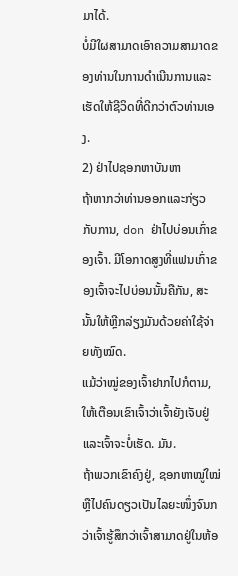ມາໄດ້.
ບໍ່ມີໃຜສາມາດເອົາຄວາມສາມາດຂອງທ່ານໃນການດໍາເນີນການແລະເຮັດໃຫ້ຊີວິດທີ່ດີກວ່າຕົວທ່ານເອງ.
2) ຢ່າໄປຊອກຫາບັນຫາ
ຖ້າຫາກວ່າທ່ານອອກແລະກ່ຽວກັບການ, don ຢ່າໄປບ່ອນເກົ່າຂອງເຈົ້າ. ມີໂອກາດສູງທີ່ແຟນເກົ່າຂອງເຈົ້າຈະໄປບ່ອນນັ້ນຄືກັນ, ສະນັ້ນໃຫ້ຫຼີກລ່ຽງມັນດ້ວຍຄ່າໃຊ້ຈ່າຍທັງໝົດ.
ແມ້ວ່າໝູ່ຂອງເຈົ້າຢາກໄປກໍຕາມ, ໃຫ້ເຕືອນເຂົາເຈົ້າວ່າເຈົ້າຍັງເຈັບຢູ່ ແລະເຈົ້າຈະບໍ່ເຮັດ. ມັນ.
ຖ້າພວກເຂົາຄົງຢູ່, ຊອກຫາໝູ່ໃໝ່ ຫຼືໄປຄົນດຽວເປັນໄລຍະໜຶ່ງຈົນກວ່າເຈົ້າຮູ້ສຶກວ່າເຈົ້າສາມາດຢູ່ໃນຫ້ອ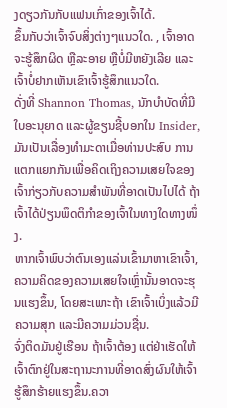ງດຽວກັນກັບແຟນເກົ່າຂອງເຈົ້າໄດ້.
ຂຶ້ນກັບວ່າເຈົ້າຈົບສິ່ງຕ່າງໆແນວໃດ. , ເຈົ້າອາດຈະຮູ້ສຶກຜິດ ຫຼືລະອາຍ ຫຼືບໍ່ມີຫຍັງເລີຍ ແລະເຈົ້າບໍ່ຢາກເຫັນເຂົາເຈົ້າຮູ້ສຶກແນວໃດ.
ດັ່ງທີ່ Shannon Thomas, ນັກບຳບັດທີ່ມີໃບອະນຸຍາດ ແລະຜູ້ຂຽນຊີ້ບອກໃນ Insider, ມັນເປັນເລື່ອງທຳມະດາເມື່ອທ່ານປະສົບ ການແຕກແຍກກັນເພື່ອຄິດເຖິງຄວາມເສຍໃຈຂອງເຈົ້າກ່ຽວກັບຄວາມສຳພັນທີ່ອາດເປັນໄປໄດ້ ຖ້າເຈົ້າໄດ້ປ່ຽນພຶດຕິກຳຂອງເຈົ້າໃນທາງໃດທາງໜຶ່ງ.
ຫາກເຈົ້າພົບວ່າຕົນເອງແລ່ນເຂົ້າມາຫາເຂົາເຈົ້າ, ຄວາມຄິດຂອງຄວາມເສຍໃຈເຫຼົ່ານັ້ນອາດຈະຮຸນແຮງຂຶ້ນ, ໂດຍສະເພາະຖ້າ ເຂົາເຈົ້າເບິ່ງແລ້ວມີຄວາມສຸກ ແລະມີຄວາມມ່ວນຊື່ນ.
ຈົ່ງຕິດມັນຢູ່ເຮືອນ ຖ້າເຈົ້າຕ້ອງ ແຕ່ຢ່າເຮັດໃຫ້ເຈົ້າຕົກຢູ່ໃນສະຖານະການທີ່ອາດສົ່ງຜົນໃຫ້ເຈົ້າຮູ້ສຶກຮ້າຍແຮງຂຶ້ນ.ຄວາ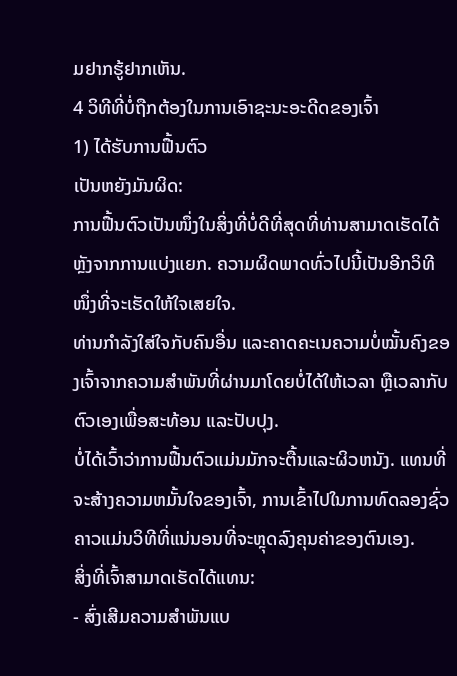ມຢາກຮູ້ຢາກເຫັນ.
4 ວິທີທີ່ບໍ່ຖືກຕ້ອງໃນການເອົາຊະນະອະດີດຂອງເຈົ້າ
1) ໄດ້ຮັບການຟື້ນຕົວ
ເປັນຫຍັງມັນຜິດ:
ການຟື້ນຕົວເປັນໜຶ່ງໃນສິ່ງທີ່ບໍ່ດີທີ່ສຸດທີ່ທ່ານສາມາດເຮັດໄດ້ຫຼັງຈາກການແບ່ງແຍກ. ຄວາມຜິດພາດທົ່ວໄປນີ້ເປັນອີກວິທີໜຶ່ງທີ່ຈະເຮັດໃຫ້ໃຈເສຍໃຈ.
ທ່ານກຳລັງໃສ່ໃຈກັບຄົນອື່ນ ແລະຄາດຄະເນຄວາມບໍ່ໝັ້ນຄົງຂອງເຈົ້າຈາກຄວາມສຳພັນທີ່ຜ່ານມາໂດຍບໍ່ໄດ້ໃຫ້ເວລາ ຫຼືເວລາກັບຕົວເອງເພື່ອສະທ້ອນ ແລະປັບປຸງ.
ບໍ່ໄດ້ເວົ້າວ່າການຟື້ນຕົວແມ່ນມັກຈະຕື້ນແລະຜິວຫນັງ. ແທນທີ່ຈະສ້າງຄວາມຫມັ້ນໃຈຂອງເຈົ້າ, ການເຂົ້າໄປໃນການທົດລອງຊົ່ວຄາວແມ່ນວິທີທີ່ແນ່ນອນທີ່ຈະຫຼຸດລົງຄຸນຄ່າຂອງຕົນເອງ.
ສິ່ງທີ່ເຈົ້າສາມາດເຮັດໄດ້ແທນ:
- ສົ່ງເສີມຄວາມສຳພັນແບ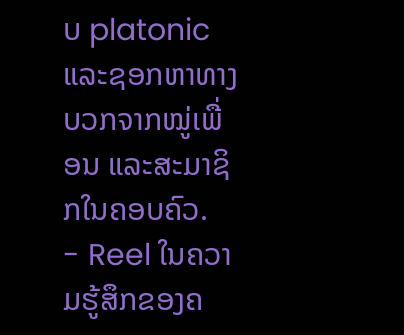ບ platonic ແລະຊອກຫາທາງບວກຈາກໝູ່ເພື່ອນ ແລະສະມາຊິກໃນຄອບຄົວ.
- Reel ໃນຄວາມຮູ້ສຶກຂອງຄ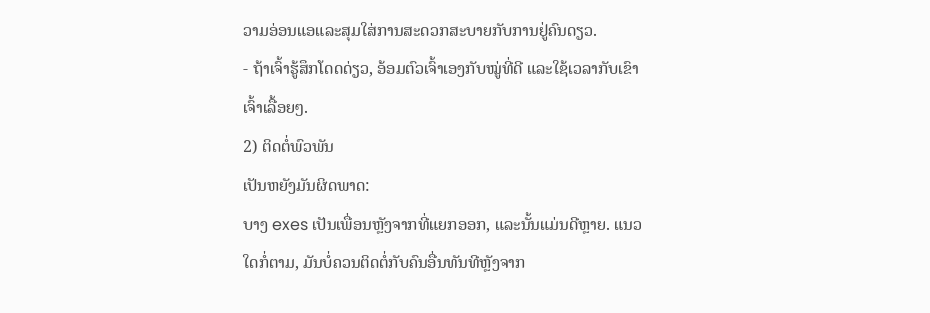ວາມອ່ອນແອແລະສຸມໃສ່ການສະດວກສະບາຍກັບການຢູ່ຄົນດຽວ.
- ຖ້າເຈົ້າຮູ້ສຶກໂດດດ່ຽວ, ອ້ອມຕົວເຈົ້າເອງກັບໝູ່ທີ່ດີ ແລະໃຊ້ເວລາກັບເຂົາເຈົ້າເລື້ອຍໆ.
2) ຕິດຕໍ່ພົວພັນ
ເປັນຫຍັງມັນຜິດພາດ:
ບາງ exes ເປັນເພື່ອນຫຼັງຈາກທີ່ແຍກອອກ, ແລະນັ້ນແມ່ນດີຫຼາຍ. ແນວໃດກໍ່ຕາມ, ມັນບໍ່ຄວນຕິດຕໍ່ກັບຄົນອື່ນທັນທີຫຼັງຈາກ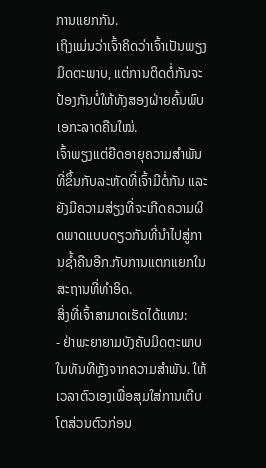ການແຍກກັນ.
ເຖິງແມ່ນວ່າເຈົ້າຄິດວ່າເຈົ້າເປັນພຽງມິດຕະພາບ, ແຕ່ການຕິດຕໍ່ກັນຈະປ້ອງກັນບໍ່ໃຫ້ທັງສອງຝ່າຍຄົ້ນພົບເອກະລາດຄືນໃໝ່.
ເຈົ້າພຽງແຕ່ຍືດອາຍຸຄວາມສຳພັນທີ່ຂຶ້ນກັບລະຫັດທີ່ເຈົ້າມີຕໍ່ກັນ ແລະ ຍັງມີຄວາມສ່ຽງທີ່ຈະເກີດຄວາມຜິດພາດແບບດຽວກັນທີ່ນຳໄປສູ່ການຊໍ້າຄືນອີກ.ກັບການແຕກແຍກໃນສະຖານທີ່ທໍາອິດ.
ສິ່ງທີ່ເຈົ້າສາມາດເຮັດໄດ້ແທນ:
- ຢ່າພະຍາຍາມບັງຄັບມິດຕະພາບໃນທັນທີຫຼັງຈາກຄວາມສຳພັນ. ໃຫ້ເວລາຕົວເອງເພື່ອສຸມໃສ່ການເຕີບໂຕສ່ວນຕົວກ່ອນ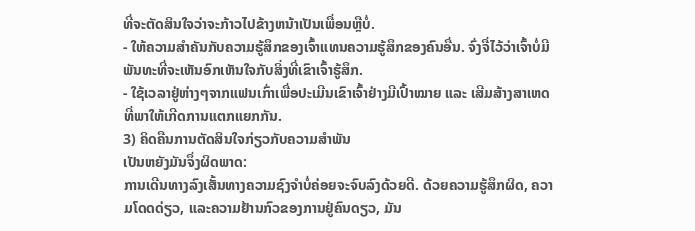ທີ່ຈະຕັດສິນໃຈວ່າຈະກ້າວໄປຂ້າງຫນ້າເປັນເພື່ອນຫຼືບໍ່.
- ໃຫ້ຄວາມສຳຄັນກັບຄວາມຮູ້ສຶກຂອງເຈົ້າແທນຄວາມຮູ້ສຶກຂອງຄົນອື່ນ. ຈົ່ງຈື່ໄວ້ວ່າເຈົ້າບໍ່ມີພັນທະທີ່ຈະເຫັນອົກເຫັນໃຈກັບສິ່ງທີ່ເຂົາເຈົ້າຮູ້ສຶກ.
- ໃຊ້ເວລາຢູ່ຫ່າງໆຈາກແຟນເກົ່າເພື່ອປະເມີນເຂົາເຈົ້າຢ່າງມີເປົ້າໝາຍ ແລະ ເສີມສ້າງສາເຫດທີ່ພາໃຫ້ເກີດການແຕກແຍກກັນ.
3) ຄິດຄືນການຕັດສິນໃຈກ່ຽວກັບຄວາມສຳພັນ
ເປັນຫຍັງມັນຈຶ່ງຜິດພາດ:
ການເດີນທາງລົງເສັ້ນທາງຄວາມຊົງຈຳບໍ່ຄ່ອຍຈະຈົບລົງດ້ວຍດີ. ດ້ວຍຄວາມຮູ້ສຶກຜິດ, ຄວາມໂດດດ່ຽວ, ແລະຄວາມຢ້ານກົວຂອງການຢູ່ຄົນດຽວ, ມັນ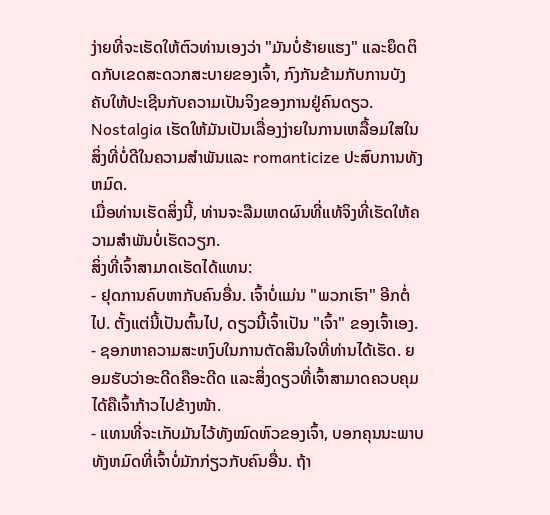ງ່າຍທີ່ຈະເຮັດໃຫ້ຕົວທ່ານເອງວ່າ "ມັນບໍ່ຮ້າຍແຮງ" ແລະຍຶດຕິດກັບເຂດສະດວກສະບາຍຂອງເຈົ້າ, ກົງກັນຂ້າມກັບການບັງຄັບໃຫ້ປະເຊີນກັບຄວາມເປັນຈິງຂອງການຢູ່ຄົນດຽວ.
Nostalgia ເຮັດໃຫ້ມັນເປັນເລື່ອງງ່າຍໃນການເຫລື້ອມໃສໃນສິ່ງທີ່ບໍ່ດີໃນຄວາມສໍາພັນແລະ romanticize ປະສົບການທັງຫມົດ.
ເມື່ອທ່ານເຮັດສິ່ງນີ້, ທ່ານຈະລືມເຫດຜົນທີ່ແທ້ຈິງທີ່ເຮັດໃຫ້ຄວາມສໍາພັນບໍ່ເຮັດວຽກ.
ສິ່ງທີ່ເຈົ້າສາມາດເຮັດໄດ້ແທນ:
- ຢຸດການຄົບຫາກັບຄົນອື່ນ. ເຈົ້າບໍ່ແມ່ນ "ພວກເຮົາ" ອີກຕໍ່ໄປ. ຕັ້ງແຕ່ນີ້ເປັນຕົ້ນໄປ, ດຽວນີ້ເຈົ້າເປັນ "ເຈົ້າ" ຂອງເຈົ້າເອງ.
- ຊອກຫາຄວາມສະຫງົບໃນການຕັດສິນໃຈທີ່ທ່ານໄດ້ເຮັດ. ຍອມຮັບວ່າອະດີດຄືອະດີດ ແລະສິ່ງດຽວທີ່ເຈົ້າສາມາດຄວບຄຸມໄດ້ຄືເຈົ້າກ້າວໄປຂ້າງໜ້າ.
- ແທນທີ່ຈະເກັບມັນໄວ້ທັງໝົດຫົວຂອງເຈົ້າ, ບອກຄຸນນະພາບທັງຫມົດທີ່ເຈົ້າບໍ່ມັກກ່ຽວກັບຄົນອື່ນ. ຖ້າ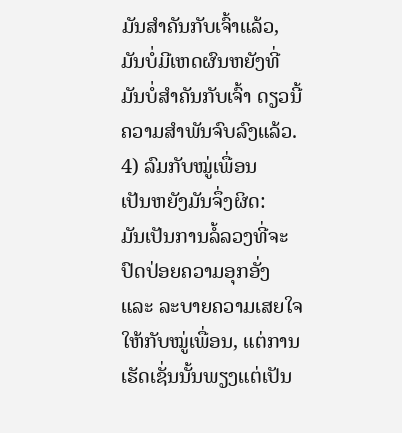ມັນສຳຄັນກັບເຈົ້າແລ້ວ, ມັນບໍ່ມີເຫດຜົນຫຍັງທີ່ມັນບໍ່ສຳຄັນກັບເຈົ້າ ດຽວນີ້ຄວາມສຳພັນຈົບລົງແລ້ວ.
4) ລົມກັບໝູ່ເພື່ອນ
ເປັນຫຍັງມັນຈຶ່ງຜິດ:
ມັນເປັນການລໍ້ລວງທີ່ຈະປົດປ່ອຍຄວາມອຸກອັ່ງ ແລະ ລະບາຍຄວາມເສຍໃຈໃຫ້ກັບໝູ່ເພື່ອນ, ແຕ່ການເຮັດເຊັ່ນນັ້ນພຽງແຕ່ເປັນ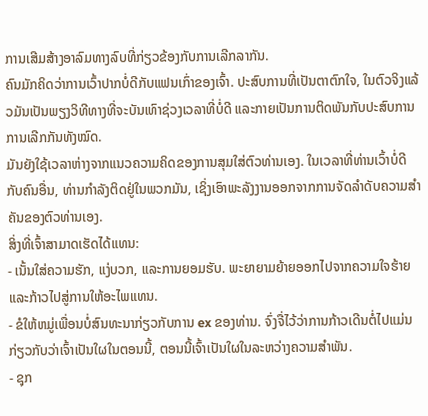ການເສີມສ້າງອາລົມທາງລົບທີ່ກ່ຽວຂ້ອງກັບການເລີກລາກັນ.
ຄົນມັກຄິດວ່າການເວົ້າປາກບໍ່ດີກັບແຟນເກົ່າຂອງເຈົ້າ. ປະສົບການທີ່ເປັນຕາຕົກໃຈ, ໃນຕົວຈິງແລ້ວມັນເປັນພຽງວິທີທາງທີ່ຈະບັນເທົາຊ່ວງເວລາທີ່ບໍ່ດີ ແລະກາຍເປັນການຕິດພັນກັບປະສົບການການເລີກກັນທັງໝົດ.
ມັນຍັງໃຊ້ເວລາຫ່າງຈາກແນວຄວາມຄິດຂອງການສຸມໃສ່ຕົວທ່ານເອງ. ໃນເວລາທີ່ທ່ານເວົ້າບໍ່ດີກັບຄົນອື່ນ, ທ່ານກໍາລັງຕິດຢູ່ໃນພວກມັນ, ເຊິ່ງເອົາພະລັງງານອອກຈາກການຈັດລໍາດັບຄວາມສໍາຄັນຂອງຕົວທ່ານເອງ.
ສິ່ງທີ່ເຈົ້າສາມາດເຮັດໄດ້ແທນ:
- ເນັ້ນໃສ່ຄວາມຮັກ, ແງ່ບວກ, ແລະການຍອມຮັບ. ພະຍາຍາມຍ້າຍອອກໄປຈາກຄວາມໃຈຮ້າຍ ແລະກ້າວໄປສູ່ການໃຫ້ອະໄພແທນ.
- ຂໍໃຫ້ຫມູ່ເພື່ອນບໍ່ສົນທະນາກ່ຽວກັບການ ex ຂອງທ່ານ. ຈົ່ງຈື່ໄວ້ວ່າການກ້າວເດີນຕໍ່ໄປແມ່ນກ່ຽວກັບວ່າເຈົ້າເປັນໃຜໃນຕອນນີ້, ຕອນນີ້ເຈົ້າເປັນໃຜໃນລະຫວ່າງຄວາມສຳພັນ.
- ຊຸກ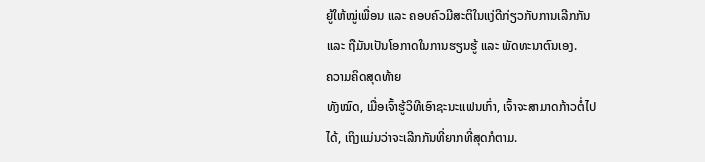ຍູ້ໃຫ້ໝູ່ເພື່ອນ ແລະ ຄອບຄົວມີສະຕິໃນແງ່ດີກ່ຽວກັບການເລີກກັນ ແລະ ຖືມັນເປັນໂອກາດໃນການຮຽນຮູ້ ແລະ ພັດທະນາຕົນເອງ.
ຄວາມຄິດສຸດທ້າຍ
ທັງໝົດ, ເມື່ອເຈົ້າຮູ້ວິທີເອົາຊະນະແຟນເກົ່າ, ເຈົ້າຈະສາມາດກ້າວຕໍ່ໄປໄດ້, ເຖິງແມ່ນວ່າຈະເລີກກັນທີ່ຍາກທີ່ສຸດກໍຕາມ.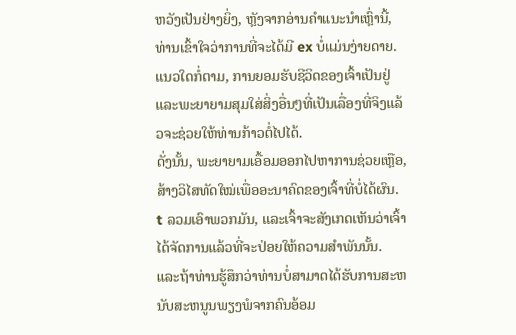ຫວັງເປັນຢ່າງຍິ່ງ, ຫຼັງຈາກອ່ານຄໍາແນະນໍາເຫຼົ່ານີ້, ທ່ານເຂົ້າໃຈວ່າການທີ່ຈະໄດ້ມີ ex ບໍ່ແມ່ນງ່າຍດາຍ. ແນວໃດກໍ່ຕາມ, ການຍອມຮັບຊີວິດຂອງເຈົ້າເປັນຢູ່ ແລະພະຍາຍາມສຸມໃສ່ສິ່ງອື່ນໆທີ່ເປັນເລື່ອງທີ່ຈິງແລ້ວຈະຊ່ວຍໃຫ້ທ່ານກ້າວຕໍ່ໄປໄດ້.
ດັ່ງນັ້ນ, ພະຍາຍາມເອື້ອມອອກໄປຫາການຊ່ວຍເຫຼືອ, ສ້າງວິໄສທັດໃໝ່ເພື່ອອະນາຄົດຂອງເຈົ້າທີ່ບໍ່ໄດ້ຜົນ. t ລວມເອົາພວກມັນ, ແລະເຈົ້າຈະສັງເກດເຫັນວ່າເຈົ້າໄດ້ຈັດການແລ້ວທີ່ຈະປ່ອຍໃຫ້ຄວາມສໍາພັນນັ້ນ.
ແລະຖ້າທ່ານຮູ້ສຶກວ່າທ່ານບໍ່ສາມາດໄດ້ຮັບການສະຫນັບສະຫນູນພຽງພໍຈາກຄົນອ້ອມ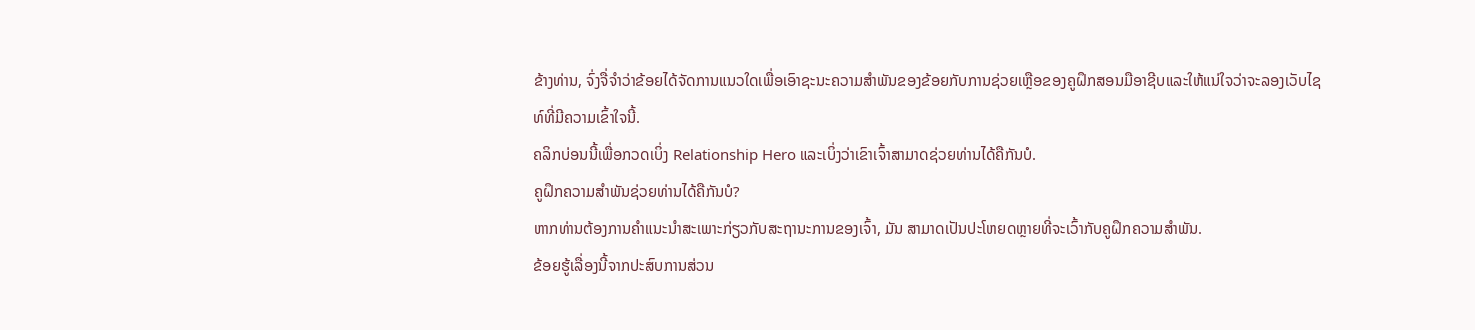ຂ້າງທ່ານ, ຈົ່ງຈື່ຈໍາວ່າຂ້ອຍໄດ້ຈັດການແນວໃດເພື່ອເອົາຊະນະຄວາມສໍາພັນຂອງຂ້ອຍກັບການຊ່ວຍເຫຼືອຂອງຄູຝຶກສອນມືອາຊີບແລະໃຫ້ແນ່ໃຈວ່າຈະລອງເວັບໄຊທ໌ທີ່ມີຄວາມເຂົ້າໃຈນີ້.
ຄລິກບ່ອນນີ້ເພື່ອກວດເບິ່ງ Relationship Hero ແລະເບິ່ງວ່າເຂົາເຈົ້າສາມາດຊ່ວຍທ່ານໄດ້ຄືກັນບໍ.
ຄູຝຶກຄວາມສຳພັນຊ່ວຍທ່ານໄດ້ຄືກັນບໍ?
ຫາກທ່ານຕ້ອງການຄຳແນະນຳສະເພາະກ່ຽວກັບສະຖານະການຂອງເຈົ້າ, ມັນ ສາມາດເປັນປະໂຫຍດຫຼາຍທີ່ຈະເວົ້າກັບຄູຝຶກຄວາມສຳພັນ.
ຂ້ອຍຮູ້ເລື່ອງນີ້ຈາກປະສົບການສ່ວນ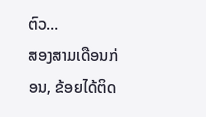ຕົວ…
ສອງສາມເດືອນກ່ອນ, ຂ້ອຍໄດ້ຕິດ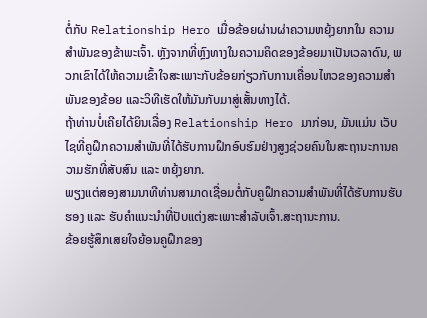ຕໍ່ກັບ Relationship Hero ເມື່ອຂ້ອຍຜ່ານຜ່າຄວາມຫຍຸ້ງຍາກໃນ ຄວາມສໍາພັນຂອງຂ້າພະເຈົ້າ. ຫຼັງຈາກທີ່ຫຼົງທາງໃນຄວາມຄິດຂອງຂ້ອຍມາເປັນເວລາດົນ, ພວກເຂົາໄດ້ໃຫ້ຄວາມເຂົ້າໃຈສະເພາະກັບຂ້ອຍກ່ຽວກັບການເຄື່ອນໄຫວຂອງຄວາມສຳພັນຂອງຂ້ອຍ ແລະວິທີເຮັດໃຫ້ມັນກັບມາສູ່ເສັ້ນທາງໄດ້.
ຖ້າທ່ານບໍ່ເຄີຍໄດ້ຍິນເລື່ອງ Relationship Hero ມາກ່ອນ, ມັນແມ່ນ ເວັບໄຊທີ່ຄູຝຶກຄວາມສຳພັນທີ່ໄດ້ຮັບການຝຶກອົບຮົມຢ່າງສູງຊ່ວຍຄົນໃນສະຖານະການຄວາມຮັກທີ່ສັບສົນ ແລະ ຫຍຸ້ງຍາກ.
ພຽງແຕ່ສອງສາມນາທີທ່ານສາມາດເຊື່ອມຕໍ່ກັບຄູຝຶກຄວາມສຳພັນທີ່ໄດ້ຮັບການຮັບຮອງ ແລະ ຮັບຄຳແນະນຳທີ່ປັບແຕ່ງສະເພາະສຳລັບເຈົ້າ.ສະຖານະການ.
ຂ້ອຍຮູ້ສຶກເສຍໃຈຍ້ອນຄູຝຶກຂອງ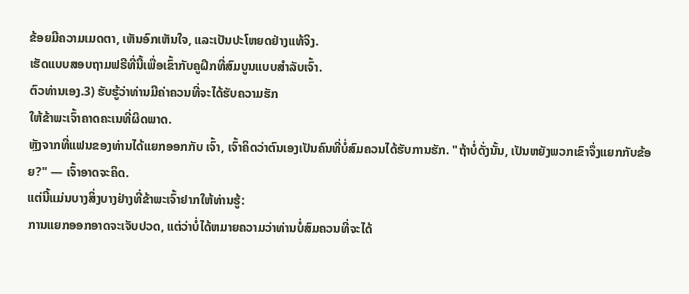ຂ້ອຍມີຄວາມເມດຕາ, ເຫັນອົກເຫັນໃຈ, ແລະເປັນປະໂຫຍດຢ່າງແທ້ຈິງ.
ເຮັດແບບສອບຖາມຟຣີທີ່ນີ້ເພື່ອເຂົ້າກັບຄູຝຶກທີ່ສົມບູນແບບສຳລັບເຈົ້າ.
ຕົວທ່ານເອງ.3) ຮັບຮູ້ວ່າທ່ານມີຄ່າຄວນທີ່ຈະໄດ້ຮັບຄວາມຮັກ
ໃຫ້ຂ້າພະເຈົ້າຄາດຄະເນທີ່ຜິດພາດ.
ຫຼັງຈາກທີ່ແຟນຂອງທ່ານໄດ້ແຍກອອກກັບ ເຈົ້າ, ເຈົ້າຄິດວ່າຕົນເອງເປັນຄົນທີ່ບໍ່ສົມຄວນໄດ້ຮັບການຮັກ. "ຖ້າບໍ່ດັ່ງນັ້ນ, ເປັນຫຍັງພວກເຂົາຈຶ່ງແຍກກັບຂ້ອຍ?" — ເຈົ້າອາດຈະຄິດ.
ແຕ່ນີ້ແມ່ນບາງສິ່ງບາງຢ່າງທີ່ຂ້າພະເຈົ້າຢາກໃຫ້ທ່ານຮູ້:
ການແຍກອອກອາດຈະເຈັບປວດ, ແຕ່ວ່າບໍ່ໄດ້ຫມາຍຄວາມວ່າທ່ານບໍ່ສົມຄວນທີ່ຈະໄດ້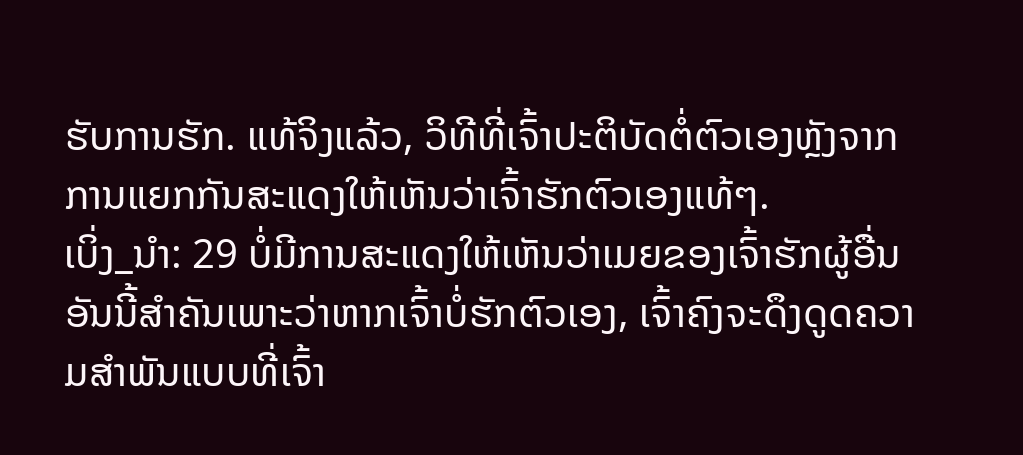ຮັບການຮັກ. ແທ້ຈິງແລ້ວ, ວິທີທີ່ເຈົ້າປະຕິບັດຕໍ່ຕົວເອງຫຼັງຈາກການແຍກກັນສະແດງໃຫ້ເຫັນວ່າເຈົ້າຮັກຕົວເອງແທ້ໆ.
ເບິ່ງ_ນຳ: 29 ບໍ່ມີການສະແດງໃຫ້ເຫັນວ່າເມຍຂອງເຈົ້າຮັກຜູ້ອື່ນອັນນີ້ສຳຄັນເພາະວ່າຫາກເຈົ້າບໍ່ຮັກຕົວເອງ, ເຈົ້າຄົງຈະດຶງດູດຄວາມສຳພັນແບບທີ່ເຈົ້າ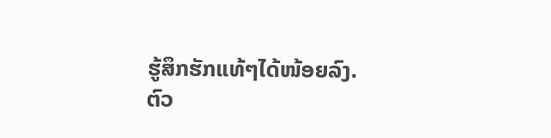ຮູ້ສຶກຮັກແທ້ໆໄດ້ໜ້ອຍລົງ.
ຕົວ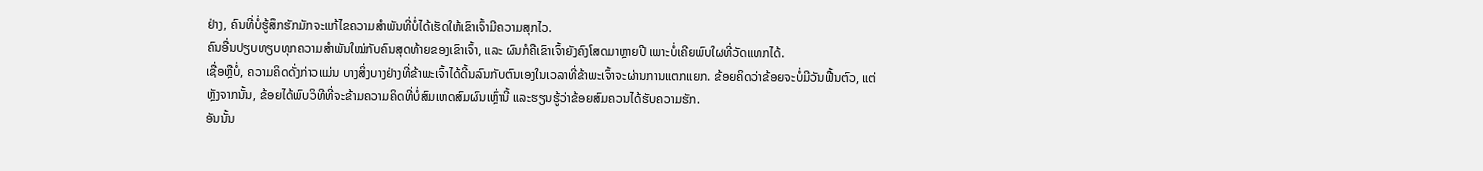ຢ່າງ, ຄົນທີ່ບໍ່ຮູ້ສຶກຮັກມັກຈະແກ້ໄຂຄວາມສຳພັນທີ່ບໍ່ໄດ້ເຮັດໃຫ້ເຂົາເຈົ້າມີຄວາມສຸກໄວ.
ຄົນອື່ນປຽບທຽບທຸກຄວາມສຳພັນໃໝ່ກັບຄົນສຸດທ້າຍຂອງເຂົາເຈົ້າ, ແລະ ຜົນກໍຄືເຂົາເຈົ້າຍັງຄົງໂສດມາຫຼາຍປີ ເພາະບໍ່ເຄີຍພົບໃຜທີ່ວັດແທກໄດ້.
ເຊື່ອຫຼືບໍ່, ຄວາມຄິດດັ່ງກ່າວແມ່ນ ບາງສິ່ງບາງຢ່າງທີ່ຂ້າພະເຈົ້າໄດ້ດີ້ນລົນກັບຕົນເອງໃນເວລາທີ່ຂ້າພະເຈົ້າຈະຜ່ານການແຕກແຍກ. ຂ້ອຍຄິດວ່າຂ້ອຍຈະບໍ່ມີວັນຟື້ນຕົວ, ແຕ່ຫຼັງຈາກນັ້ນ, ຂ້ອຍໄດ້ພົບວິທີທີ່ຈະຂ້າມຄວາມຄິດທີ່ບໍ່ສົມເຫດສົມຜົນເຫຼົ່ານີ້ ແລະຮຽນຮູ້ວ່າຂ້ອຍສົມຄວນໄດ້ຮັບຄວາມຮັກ.
ອັນນັ້ນ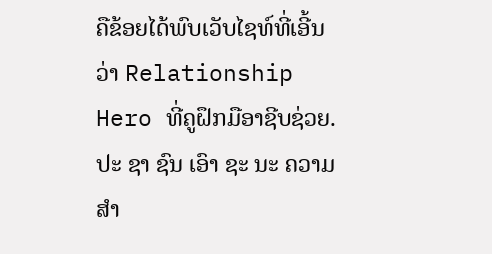ຄືຂ້ອຍໄດ້ພົບເວັບໄຊທ໌ທີ່ເອີ້ນວ່າ Relationship Hero ທີ່ຄູຝຶກມືອາຊີບຊ່ວຍ. ປະ ຊາ ຊົນ ເອົາ ຊະ ນະ ຄວາມ ສໍາ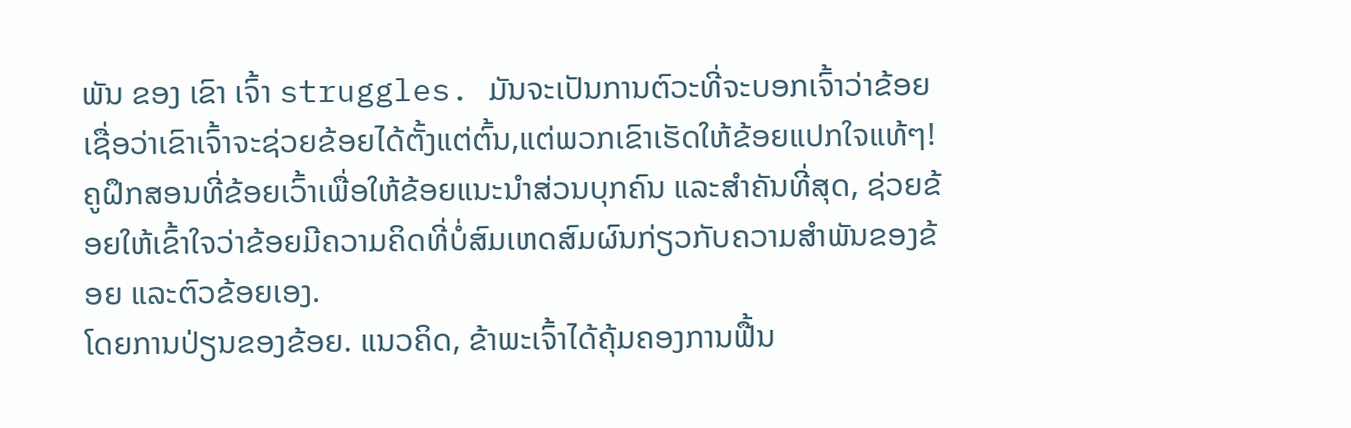ພັນ ຂອງ ເຂົາ ເຈົ້າ struggles. ມັນຈະເປັນການຕົວະທີ່ຈະບອກເຈົ້າວ່າຂ້ອຍເຊື່ອວ່າເຂົາເຈົ້າຈະຊ່ວຍຂ້ອຍໄດ້ຕັ້ງແຕ່ຕົ້ນ,ແຕ່ພວກເຂົາເຮັດໃຫ້ຂ້ອຍແປກໃຈແທ້ໆ!
ຄູຝຶກສອນທີ່ຂ້ອຍເວົ້າເພື່ອໃຫ້ຂ້ອຍແນະນໍາສ່ວນບຸກຄົນ ແລະສໍາຄັນທີ່ສຸດ, ຊ່ວຍຂ້ອຍໃຫ້ເຂົ້າໃຈວ່າຂ້ອຍມີຄວາມຄິດທີ່ບໍ່ສົມເຫດສົມຜົນກ່ຽວກັບຄວາມສຳພັນຂອງຂ້ອຍ ແລະຕົວຂ້ອຍເອງ.
ໂດຍການປ່ຽນຂອງຂ້ອຍ. ແນວຄິດ, ຂ້າພະເຈົ້າໄດ້ຄຸ້ມຄອງການຟື້ນ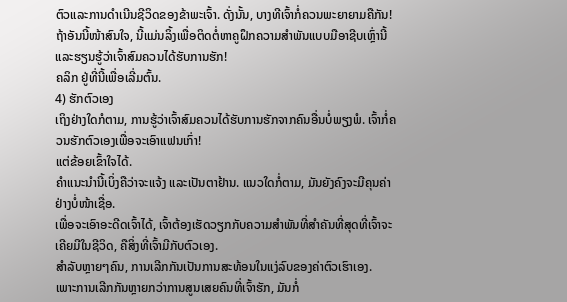ຕົວແລະການດໍາເນີນຊີວິດຂອງຂ້າພະເຈົ້າ. ດັ່ງນັ້ນ, ບາງທີເຈົ້າກໍ່ຄວນພະຍາຍາມຄືກັນ!
ຖ້າອັນນີ້ໜ້າສົນໃຈ, ນີ້ແມ່ນລິ້ງເພື່ອຕິດຕໍ່ຫາຄູຝຶກຄວາມສຳພັນແບບມືອາຊີບເຫຼົ່ານີ້ ແລະຮຽນຮູ້ວ່າເຈົ້າສົມຄວນໄດ້ຮັບການຮັກ!
ຄລິກ ຢູ່ທີ່ນີ້ເພື່ອເລີ່ມຕົ້ນ.
4) ຮັກຕົວເອງ
ເຖິງຢ່າງໃດກໍຕາມ, ການຮູ້ວ່າເຈົ້າສົມຄວນໄດ້ຮັບການຮັກຈາກຄົນອື່ນບໍ່ພຽງພໍ. ເຈົ້າກໍ່ຄວນຮັກຕົວເອງເພື່ອຈະເອົາແຟນເກົ່າ!
ແຕ່ຂ້ອຍເຂົ້າໃຈໄດ້.
ຄຳແນະນຳນີ້ເບິ່ງຄືວ່າຈະແຈ້ງ ແລະເປັນຕາຢ້ານ. ແນວໃດກໍ່ຕາມ, ມັນຍັງຄົງຈະມີຄຸນຄ່າຢ່າງບໍ່ໜ້າເຊື່ອ.
ເພື່ອຈະເອົາອະດີດເຈົ້າໄດ້, ເຈົ້າຕ້ອງເຮັດວຽກກັບຄວາມສຳພັນທີ່ສຳຄັນທີ່ສຸດທີ່ເຈົ້າຈະເຄີຍມີໃນຊີວິດ, ຄືສິ່ງທີ່ເຈົ້າມີກັບຕົວເອງ.
ສຳລັບຫຼາຍໆຄົນ, ການເລີກກັນເປັນການສະທ້ອນໃນແງ່ລົບຂອງຄ່າຕົວເຮົາເອງ.
ເພາະການເລີກກັນຫຼາຍກວ່າການສູນເສຍຄົນທີ່ເຈົ້າຮັກ, ມັນກໍ່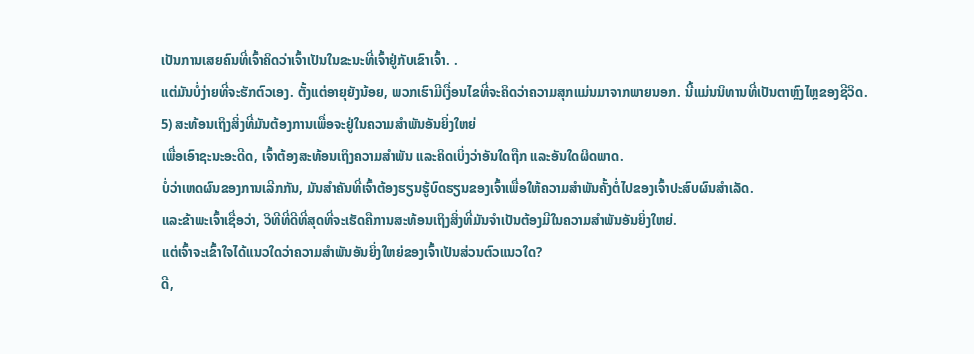ເປັນການເສຍຄົນທີ່ເຈົ້າຄິດວ່າເຈົ້າເປັນໃນຂະນະທີ່ເຈົ້າຢູ່ກັບເຂົາເຈົ້າ. .
ແຕ່ມັນບໍ່ງ່າຍທີ່ຈະຮັກຕົວເອງ. ຕັ້ງແຕ່ອາຍຸຍັງນ້ອຍ, ພວກເຮົາມີເງື່ອນໄຂທີ່ຈະຄິດວ່າຄວາມສຸກແມ່ນມາຈາກພາຍນອກ. ນີ້ແມ່ນນິທານທີ່ເປັນຕາຫຼົງໄຫຼຂອງຊີວິດ.
5) ສະທ້ອນເຖິງສິ່ງທີ່ມັນຕ້ອງການເພື່ອຈະຢູ່ໃນຄວາມສຳພັນອັນຍິ່ງໃຫຍ່
ເພື່ອເອົາຊະນະອະດີດ, ເຈົ້າຕ້ອງສະທ້ອນເຖິງຄວາມສຳພັນ ແລະຄິດເບິ່ງວ່າອັນໃດຖືກ ແລະອັນໃດຜິດພາດ.
ບໍ່ວ່າເຫດຜົນຂອງການເລີກກັນ, ມັນສຳຄັນທີ່ເຈົ້າຕ້ອງຮຽນຮູ້ບົດຮຽນຂອງເຈົ້າເພື່ອໃຫ້ຄວາມສຳພັນຄັ້ງຕໍ່ໄປຂອງເຈົ້າປະສົບຜົນສໍາເລັດ.
ແລະຂ້າພະເຈົ້າເຊື່ອວ່າ, ວິທີທີ່ດີທີ່ສຸດທີ່ຈະເຮັດຄືການສະທ້ອນເຖິງສິ່ງທີ່ມັນຈໍາເປັນຕ້ອງມີໃນຄວາມສຳພັນອັນຍິ່ງໃຫຍ່.
ແຕ່ເຈົ້າຈະເຂົ້າໃຈໄດ້ແນວໃດວ່າຄວາມສຳພັນອັນຍິ່ງໃຫຍ່ຂອງເຈົ້າເປັນສ່ວນຕົວແນວໃດ?
ດີ,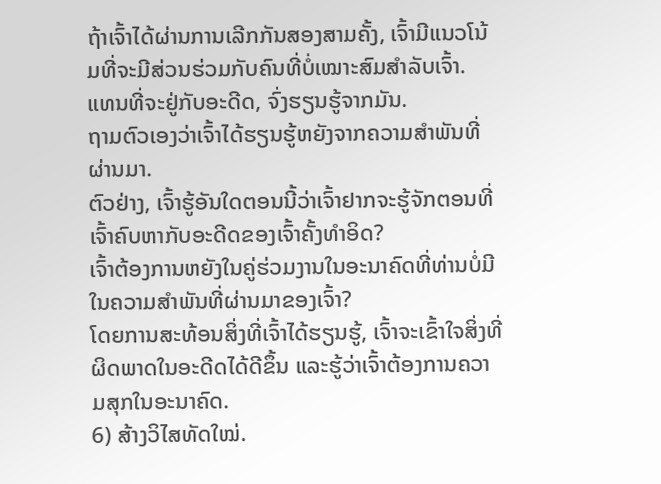ຖ້າເຈົ້າໄດ້ຜ່ານການເລີກກັນສອງສາມຄັ້ງ, ເຈົ້າມີແນວໂນ້ມທີ່ຈະມີສ່ວນຮ່ວມກັບຄົນທີ່ບໍ່ເໝາະສົມສຳລັບເຈົ້າ.
ແທນທີ່ຈະຢູ່ກັບອະດີດ, ຈົ່ງຮຽນຮູ້ຈາກມັນ.
ຖາມຕົວເອງວ່າເຈົ້າໄດ້ຮຽນຮູ້ຫຍັງຈາກຄວາມສຳພັນທີ່ຜ່ານມາ.
ຕົວຢ່າງ, ເຈົ້າຮູ້ອັນໃດຕອນນີ້ວ່າເຈົ້າຢາກຈະຮູ້ຈັກຕອນທີ່ເຈົ້າຄົບຫາກັບອະດີດຂອງເຈົ້າຄັ້ງທຳອິດ?
ເຈົ້າຕ້ອງການຫຍັງໃນຄູ່ຮ່ວມງານໃນອະນາຄົດທີ່ທ່ານບໍ່ມີໃນຄວາມສໍາພັນທີ່ຜ່ານມາຂອງເຈົ້າ?
ໂດຍການສະທ້ອນສິ່ງທີ່ເຈົ້າໄດ້ຮຽນຮູ້, ເຈົ້າຈະເຂົ້າໃຈສິ່ງທີ່ຜິດພາດໃນອະດີດໄດ້ດີຂຶ້ນ ແລະຮູ້ວ່າເຈົ້າຕ້ອງການຄວາມສຸກໃນອະນາຄົດ.
6) ສ້າງວິໄສທັດໃໝ່.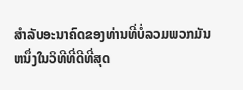ສໍາລັບອະນາຄົດຂອງທ່ານທີ່ບໍ່ລວມພວກມັນ
ຫນຶ່ງໃນວິທີທີ່ດີທີ່ສຸດ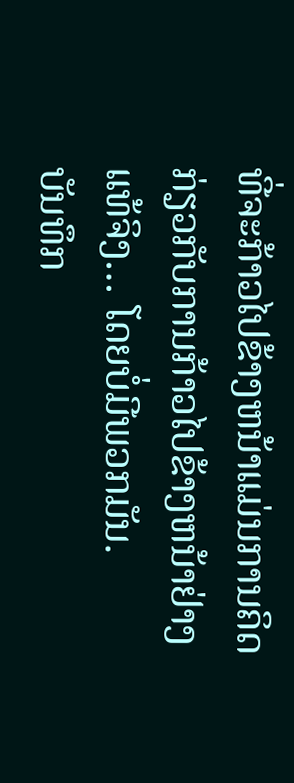ທີ່ຈະກ້າວໄປຂ້າງຫນ້າແມ່ນການຄິດກ່ຽວກັບການກ້າວໄປຂ້າງຫນ້າຢ່າງແທ້ຈິງ… ໂດຍບໍ່ມີພວກມັນ.
ບັນທຶກ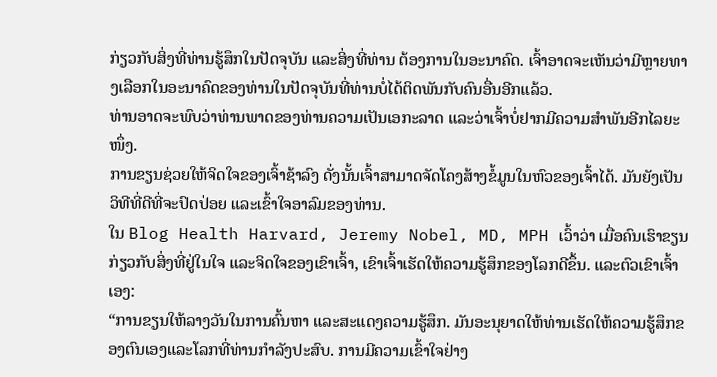ກ່ຽວກັບສິ່ງທີ່ທ່ານຮູ້ສຶກໃນປັດຈຸບັນ ແລະສິ່ງທີ່ທ່ານ ຕ້ອງການໃນອະນາຄົດ. ເຈົ້າອາດຈະເຫັນວ່າມີຫຼາຍທາງເລືອກໃນອະນາຄົດຂອງທ່ານໃນປັດຈຸບັນທີ່ທ່ານບໍ່ໄດ້ຕິດພັນກັບຄົນອື່ນອີກແລ້ວ.
ທ່ານອາດຈະພົບວ່າທ່ານພາດຂອງທ່ານຄວາມເປັນເອກະລາດ ແລະວ່າເຈົ້າບໍ່ຢາກມີຄວາມສໍາພັນອີກໄລຍະໜຶ່ງ.
ການຂຽນຊ່ວຍໃຫ້ຈິດໃຈຂອງເຈົ້າຊ້າລົງ ດັ່ງນັ້ນເຈົ້າສາມາດຈັດໂຄງສ້າງຂໍ້ມູນໃນຫົວຂອງເຈົ້າໄດ້. ມັນຍັງເປັນວິທີທີ່ດີທີ່ຈະປົດປ່ອຍ ແລະເຂົ້າໃຈອາລົມຂອງທ່ານ.
ໃນ Blog Health Harvard, Jeremy Nobel, MD, MPH ເວົ້າວ່າ ເມື່ອຄົນເຮົາຂຽນກ່ຽວກັບສິ່ງທີ່ຢູ່ໃນໃຈ ແລະຈິດໃຈຂອງເຂົາເຈົ້າ, ເຂົາເຈົ້າເຮັດໃຫ້ຄວາມຮູ້ສຶກຂອງໂລກດີຂຶ້ນ. ແລະຕົວເຂົາເຈົ້າເອງ:
“ການຂຽນໃຫ້ລາງວັນໃນການຄົ້ນຫາ ແລະສະແດງຄວາມຮູ້ສຶກ. ມັນອະນຸຍາດໃຫ້ທ່ານເຮັດໃຫ້ຄວາມຮູ້ສຶກຂອງຕົນເອງແລະໂລກທີ່ທ່ານກໍາລັງປະສົບ. ການມີຄວາມເຂົ້າໃຈຢ່າງ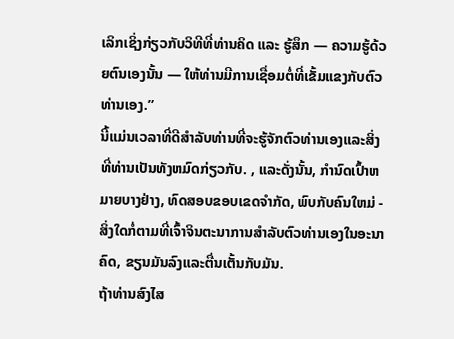ເລິກເຊິ່ງກ່ຽວກັບວິທີທີ່ທ່ານຄິດ ແລະ ຮູ້ສຶກ — ຄວາມຮູ້ດ້ວຍຕົນເອງນັ້ນ — ໃຫ້ທ່ານມີການເຊື່ອມຕໍ່ທີ່ເຂັ້ມແຂງກັບຕົວທ່ານເອງ.”
ນີ້ແມ່ນເວລາທີ່ດີສໍາລັບທ່ານທີ່ຈະຮູ້ຈັກຕົວທ່ານເອງແລະສິ່ງທີ່ທ່ານເປັນທັງຫມົດກ່ຽວກັບ. , ແລະດັ່ງນັ້ນ, ກໍານົດເປົ້າຫມາຍບາງຢ່າງ, ທົດສອບຂອບເຂດຈໍາກັດ, ພົບກັບຄົນໃຫມ່ - ສິ່ງໃດກໍ່ຕາມທີ່ເຈົ້າຈິນຕະນາການສໍາລັບຕົວທ່ານເອງໃນອະນາຄົດ, ຂຽນມັນລົງແລະຕື່ນເຕັ້ນກັບມັນ.
ຖ້າທ່ານສົງໄສ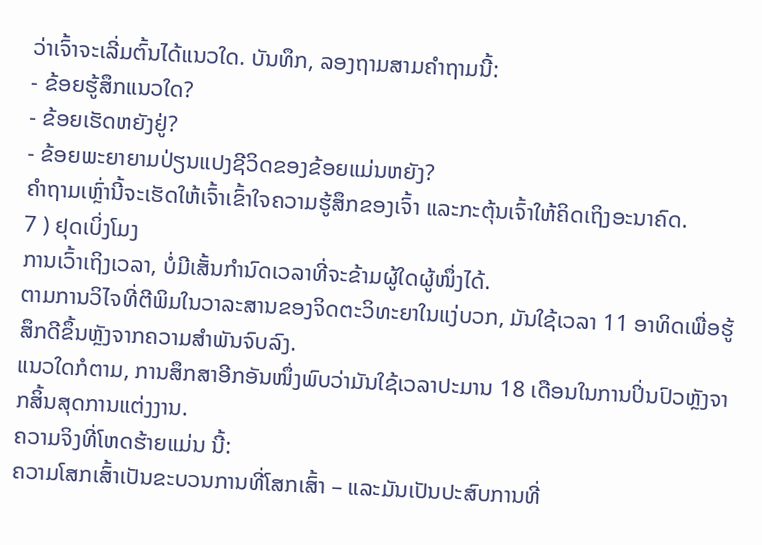ວ່າເຈົ້າຈະເລີ່ມຕົ້ນໄດ້ແນວໃດ. ບັນທຶກ, ລອງຖາມສາມຄຳຖາມນີ້:
- ຂ້ອຍຮູ້ສຶກແນວໃດ?
- ຂ້ອຍເຮັດຫຍັງຢູ່?
- ຂ້ອຍພະຍາຍາມປ່ຽນແປງຊີວິດຂອງຂ້ອຍແມ່ນຫຍັງ?
ຄຳຖາມເຫຼົ່ານີ້ຈະເຮັດໃຫ້ເຈົ້າເຂົ້າໃຈຄວາມຮູ້ສຶກຂອງເຈົ້າ ແລະກະຕຸ້ນເຈົ້າໃຫ້ຄິດເຖິງອະນາຄົດ.
7 ) ຢຸດເບິ່ງໂມງ
ການເວົ້າເຖິງເວລາ, ບໍ່ມີເສັ້ນກຳນົດເວລາທີ່ຈະຂ້າມຜູ້ໃດຜູ້ໜຶ່ງໄດ້.
ຕາມການວິໄຈທີ່ຕີພິມໃນວາລະສານຂອງຈິດຕະວິທະຍາໃນແງ່ບວກ, ມັນໃຊ້ເວລາ 11 ອາທິດເພື່ອຮູ້ສຶກດີຂຶ້ນຫຼັງຈາກຄວາມສຳພັນຈົບລົງ.
ແນວໃດກໍຕາມ, ການສຶກສາອີກອັນໜຶ່ງພົບວ່າມັນໃຊ້ເວລາປະມານ 18 ເດືອນໃນການປິ່ນປົວຫຼັງຈາກສິ້ນສຸດການແຕ່ງງານ.
ຄວາມຈິງທີ່ໂຫດຮ້າຍແມ່ນ ນີ້:
ຄວາມໂສກເສົ້າເປັນຂະບວນການທີ່ໂສກເສົ້າ – ແລະມັນເປັນປະສົບການທີ່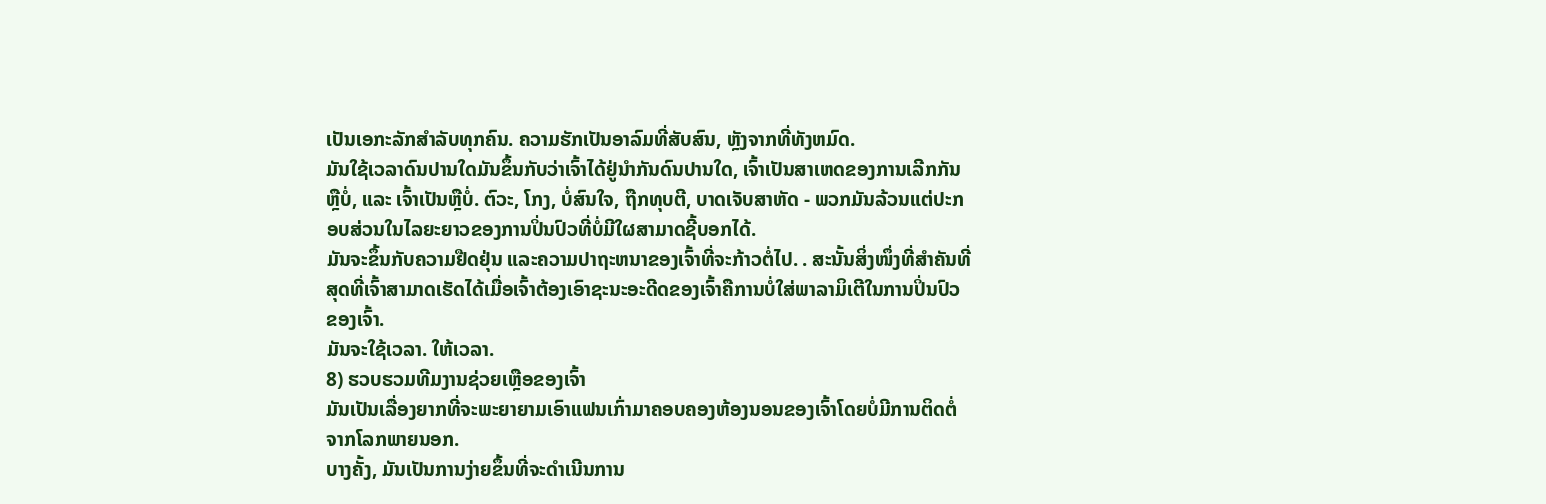ເປັນເອກະລັກສໍາລັບທຸກຄົນ. ຄວາມຮັກເປັນອາລົມທີ່ສັບສົນ, ຫຼັງຈາກທີ່ທັງຫມົດ.
ມັນໃຊ້ເວລາດົນປານໃດມັນຂຶ້ນກັບວ່າເຈົ້າໄດ້ຢູ່ນຳກັນດົນປານໃດ, ເຈົ້າເປັນສາເຫດຂອງການເລີກກັນຫຼືບໍ່, ແລະ ເຈົ້າເປັນຫຼືບໍ່. ຕົວະ, ໂກງ, ບໍ່ສົນໃຈ, ຖືກທຸບຕີ, ບາດເຈັບສາຫັດ - ພວກມັນລ້ວນແຕ່ປະກອບສ່ວນໃນໄລຍະຍາວຂອງການປິ່ນປົວທີ່ບໍ່ມີໃຜສາມາດຊີ້ບອກໄດ້.
ມັນຈະຂຶ້ນກັບຄວາມຢືດຢຸ່ນ ແລະຄວາມປາຖະຫນາຂອງເຈົ້າທີ່ຈະກ້າວຕໍ່ໄປ. . ສະນັ້ນສິ່ງໜຶ່ງທີ່ສຳຄັນທີ່ສຸດທີ່ເຈົ້າສາມາດເຮັດໄດ້ເມື່ອເຈົ້າຕ້ອງເອົາຊະນະອະດີດຂອງເຈົ້າຄືການບໍ່ໃສ່ພາລາມິເຕີໃນການປິ່ນປົວຂອງເຈົ້າ.
ມັນຈະໃຊ້ເວລາ. ໃຫ້ເວລາ.
8) ຮວບຮວມທີມງານຊ່ວຍເຫຼືອຂອງເຈົ້າ
ມັນເປັນເລື່ອງຍາກທີ່ຈະພະຍາຍາມເອົາແຟນເກົ່າມາຄອບຄອງຫ້ອງນອນຂອງເຈົ້າໂດຍບໍ່ມີການຕິດຕໍ່ຈາກໂລກພາຍນອກ.
ບາງຄັ້ງ, ມັນເປັນການງ່າຍຂຶ້ນທີ່ຈະດໍາເນີນການ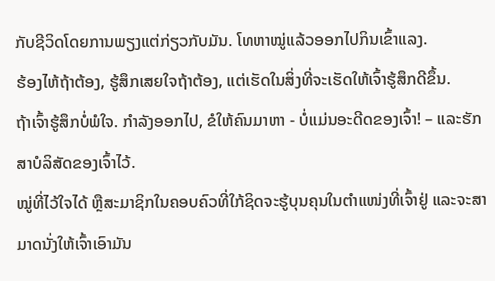ກັບຊີວິດໂດຍການພຽງແຕ່ກ່ຽວກັບມັນ. ໂທຫາໝູ່ແລ້ວອອກໄປກິນເຂົ້າແລງ.
ຮ້ອງໄຫ້ຖ້າຕ້ອງ, ຮູ້ສຶກເສຍໃຈຖ້າຕ້ອງ, ແຕ່ເຮັດໃນສິ່ງທີ່ຈະເຮັດໃຫ້ເຈົ້າຮູ້ສຶກດີຂຶ້ນ.
ຖ້າເຈົ້າຮູ້ສຶກບໍ່ພໍໃຈ. ກໍາລັງອອກໄປ, ຂໍໃຫ້ຄົນມາຫາ - ບໍ່ແມ່ນອະດີດຂອງເຈົ້າ! – ແລະຮັກສາບໍລິສັດຂອງເຈົ້າໄວ້.
ໝູ່ທີ່ໄວ້ໃຈໄດ້ ຫຼືສະມາຊິກໃນຄອບຄົວທີ່ໃກ້ຊິດຈະຮູ້ບຸນຄຸນໃນຕຳແໜ່ງທີ່ເຈົ້າຢູ່ ແລະຈະສາມາດນັ່ງໃຫ້ເຈົ້າເອົາມັນ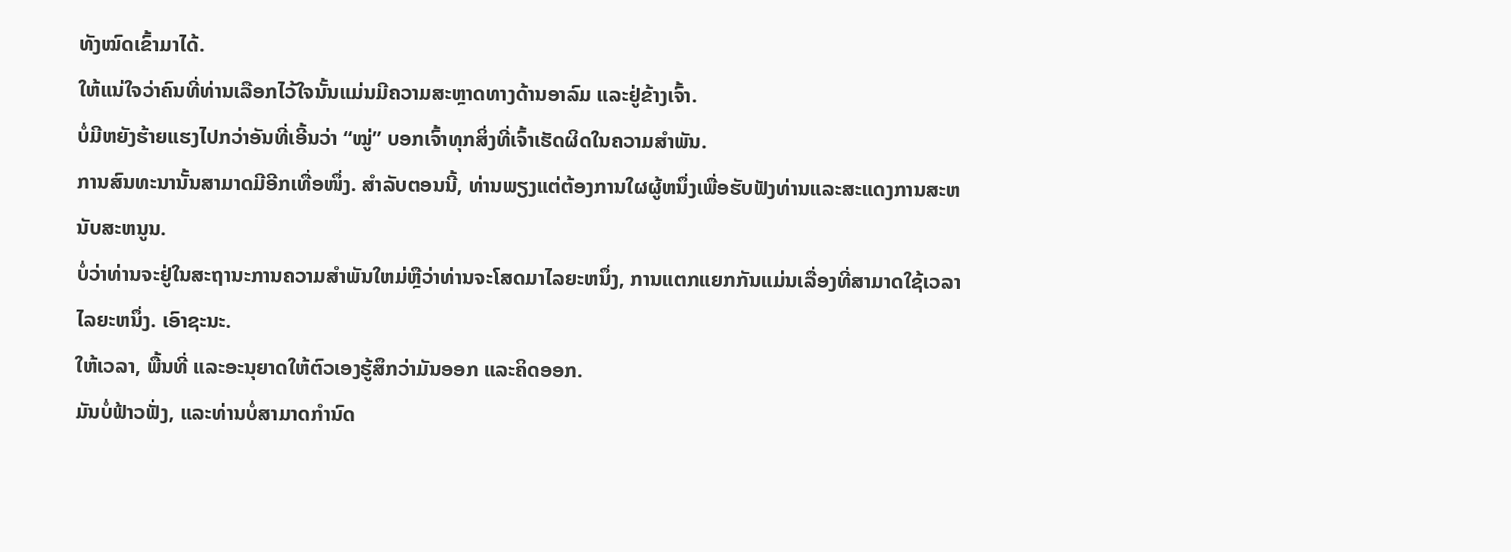ທັງໝົດເຂົ້າມາໄດ້.
ໃຫ້ແນ່ໃຈວ່າຄົນທີ່ທ່ານເລືອກໄວ້ໃຈນັ້ນແມ່ນມີຄວາມສະຫຼາດທາງດ້ານອາລົມ ແລະຢູ່ຂ້າງເຈົ້າ.
ບໍ່ມີຫຍັງຮ້າຍແຮງໄປກວ່າອັນທີ່ເອີ້ນວ່າ “ໝູ່” ບອກເຈົ້າທຸກສິ່ງທີ່ເຈົ້າເຮັດຜິດໃນຄວາມສຳພັນ.
ການສົນທະນານັ້ນສາມາດມີອີກເທື່ອໜຶ່ງ. ສໍາລັບຕອນນີ້, ທ່ານພຽງແຕ່ຕ້ອງການໃຜຜູ້ຫນຶ່ງເພື່ອຮັບຟັງທ່ານແລະສະແດງການສະຫນັບສະຫນູນ.
ບໍ່ວ່າທ່ານຈະຢູ່ໃນສະຖານະການຄວາມສໍາພັນໃຫມ່ຫຼືວ່າທ່ານຈະໂສດມາໄລຍະຫນຶ່ງ, ການແຕກແຍກກັນແມ່ນເລື່ອງທີ່ສາມາດໃຊ້ເວລາໄລຍະຫນຶ່ງ. ເອົາຊະນະ.
ໃຫ້ເວລາ, ພື້ນທີ່ ແລະອະນຸຍາດໃຫ້ຕົວເອງຮູ້ສຶກວ່າມັນອອກ ແລະຄິດອອກ.
ມັນບໍ່ຟ້າວຟັ່ງ, ແລະທ່ານບໍ່ສາມາດກຳນົດ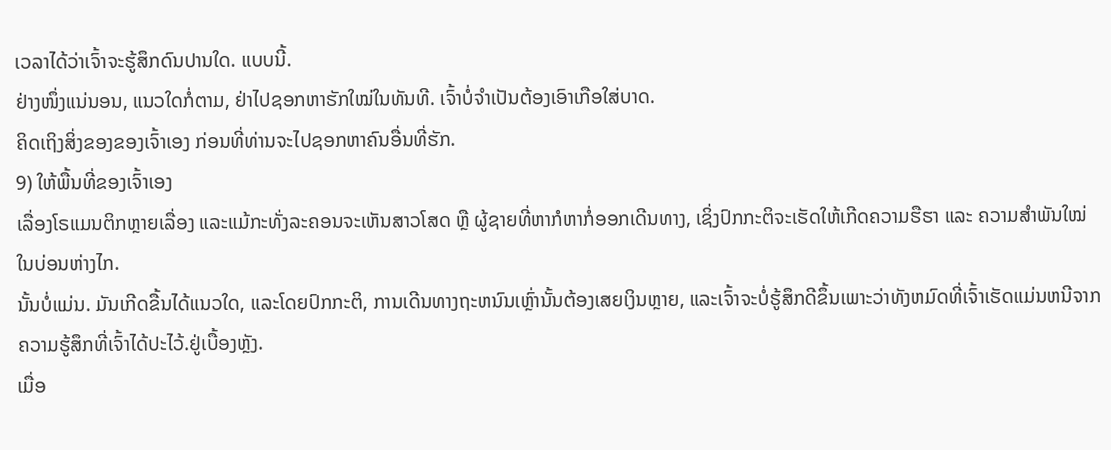ເວລາໄດ້ວ່າເຈົ້າຈະຮູ້ສຶກດົນປານໃດ. ແບບນີ້.
ຢ່າງໜຶ່ງແນ່ນອນ, ແນວໃດກໍ່ຕາມ, ຢ່າໄປຊອກຫາຮັກໃໝ່ໃນທັນທີ. ເຈົ້າບໍ່ຈຳເປັນຕ້ອງເອົາເກືອໃສ່ບາດ.
ຄິດເຖິງສິ່ງຂອງຂອງເຈົ້າເອງ ກ່ອນທີ່ທ່ານຈະໄປຊອກຫາຄົນອື່ນທີ່ຮັກ.
9) ໃຫ້ພື້ນທີ່ຂອງເຈົ້າເອງ
ເລື່ອງໂຣແມນຕິກຫຼາຍເລື່ອງ ແລະແມ້ກະທັ່ງລະຄອນຈະເຫັນສາວໂສດ ຫຼື ຜູ້ຊາຍທີ່ຫາກໍຫາກໍ່ອອກເດີນທາງ, ເຊິ່ງປົກກະຕິຈະເຮັດໃຫ້ເກີດຄວາມຮືຮາ ແລະ ຄວາມສຳພັນໃໝ່ໃນບ່ອນຫ່າງໄກ.
ນັ້ນບໍ່ແມ່ນ. ມັນເກີດຂື້ນໄດ້ແນວໃດ, ແລະໂດຍປົກກະຕິ, ການເດີນທາງຖະຫນົນເຫຼົ່ານັ້ນຕ້ອງເສຍເງິນຫຼາຍ, ແລະເຈົ້າຈະບໍ່ຮູ້ສຶກດີຂຶ້ນເພາະວ່າທັງຫມົດທີ່ເຈົ້າເຮັດແມ່ນຫນີຈາກຄວາມຮູ້ສຶກທີ່ເຈົ້າໄດ້ປະໄວ້.ຢູ່ເບື້ອງຫຼັງ.
ເມື່ອ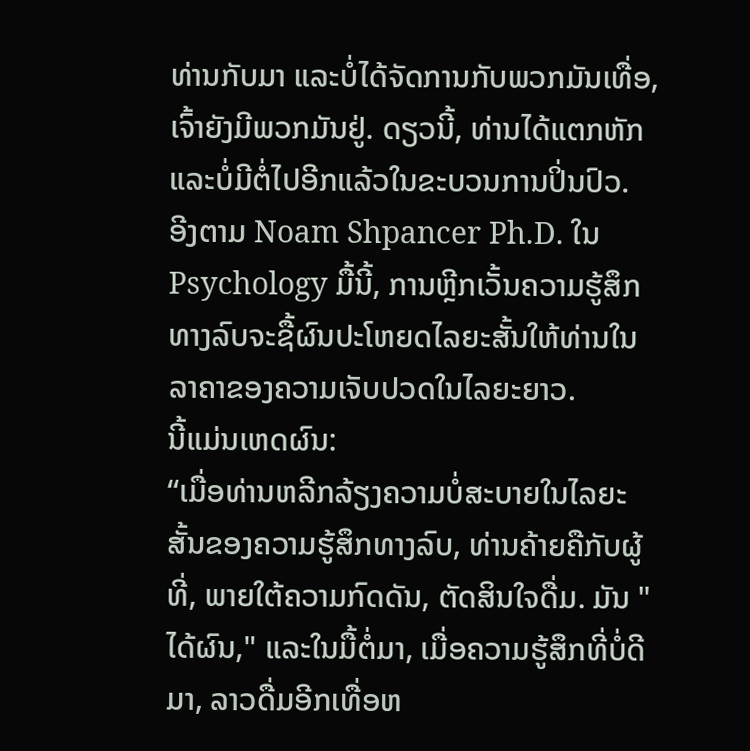ທ່ານກັບມາ ແລະບໍ່ໄດ້ຈັດການກັບພວກມັນເທື່ອ, ເຈົ້າຍັງມີພວກມັນຢູ່. ດຽວນີ້, ທ່ານໄດ້ແຕກຫັກ ແລະບໍ່ມີຕໍ່ໄປອີກແລ້ວໃນຂະບວນການປິ່ນປົວ.
ອີງຕາມ Noam Shpancer Ph.D. ໃນ Psychology ມື້ນີ້, ການຫຼີກເວັ້ນຄວາມຮູ້ສຶກທາງລົບຈະຊື້ຜົນປະໂຫຍດໄລຍະສັ້ນໃຫ້ທ່ານໃນລາຄາຂອງຄວາມເຈັບປວດໃນໄລຍະຍາວ.
ນີ້ແມ່ນເຫດຜົນ:
“ເມື່ອທ່ານຫລີກລ້ຽງຄວາມບໍ່ສະບາຍໃນໄລຍະສັ້ນຂອງຄວາມຮູ້ສຶກທາງລົບ, ທ່ານຄ້າຍຄືກັບຜູ້ທີ່, ພາຍໃຕ້ຄວາມກົດດັນ, ຕັດສິນໃຈດື່ມ. ມັນ "ໄດ້ຜົນ," ແລະໃນມື້ຕໍ່ມາ, ເມື່ອຄວາມຮູ້ສຶກທີ່ບໍ່ດີມາ, ລາວດື່ມອີກເທື່ອຫ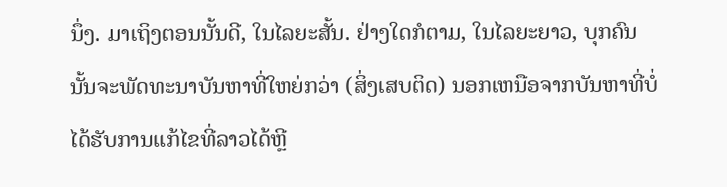ນຶ່ງ. ມາເຖິງຕອນນັ້ນດີ, ໃນໄລຍະສັ້ນ. ຢ່າງໃດກໍຕາມ, ໃນໄລຍະຍາວ, ບຸກຄົນນັ້ນຈະພັດທະນາບັນຫາທີ່ໃຫຍ່ກວ່າ (ສິ່ງເສບຕິດ) ນອກເຫນືອຈາກບັນຫາທີ່ບໍ່ໄດ້ຮັບການແກ້ໄຂທີ່ລາວໄດ້ຫຼີ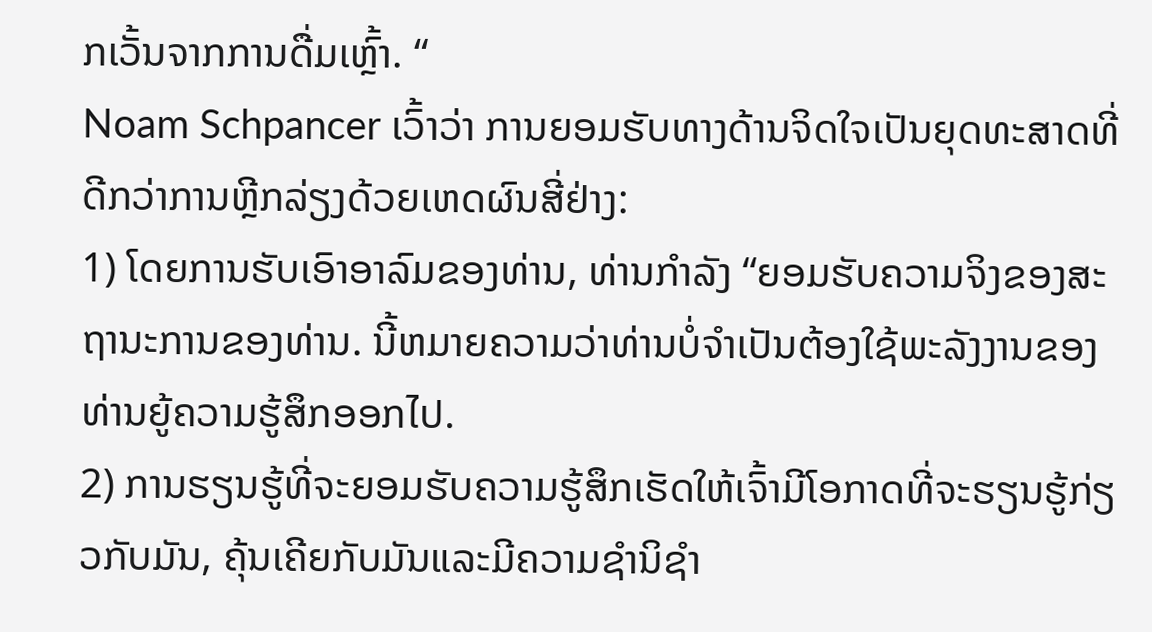ກເວັ້ນຈາກການດື່ມເຫຼົ້າ. “
Noam Schpancer ເວົ້າວ່າ ການຍອມຮັບທາງດ້ານຈິດໃຈເປັນຍຸດທະສາດທີ່ດີກວ່າການຫຼີກລ່ຽງດ້ວຍເຫດຜົນສີ່ຢ່າງ:
1) ໂດຍການຮັບເອົາອາລົມຂອງທ່ານ, ທ່ານກໍາລັງ “ຍອມຮັບຄວາມຈິງຂອງສະຖານະການຂອງທ່ານ. ນີ້ຫມາຍຄວາມວ່າທ່ານບໍ່ຈໍາເປັນຕ້ອງໃຊ້ພະລັງງານຂອງທ່ານຍູ້ຄວາມຮູ້ສຶກອອກໄປ.
2) ການຮຽນຮູ້ທີ່ຈະຍອມຮັບຄວາມຮູ້ສຶກເຮັດໃຫ້ເຈົ້າມີໂອກາດທີ່ຈະຮຽນຮູ້ກ່ຽວກັບມັນ, ຄຸ້ນເຄີຍກັບມັນແລະມີຄວາມຊໍານິຊໍາ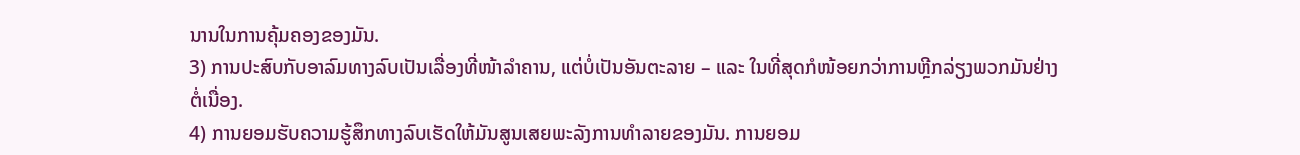ນານໃນການຄຸ້ມຄອງຂອງມັນ.
3) ການປະສົບກັບອາລົມທາງລົບເປັນເລື່ອງທີ່ໜ້າລຳຄານ, ແຕ່ບໍ່ເປັນອັນຕະລາຍ – ແລະ ໃນທີ່ສຸດກໍໜ້ອຍກວ່າການຫຼີກລ່ຽງພວກມັນຢ່າງຕໍ່ເນື່ອງ.
4) ການຍອມຮັບຄວາມຮູ້ສຶກທາງລົບເຮັດໃຫ້ມັນສູນເສຍພະລັງການທຳລາຍຂອງມັນ. ການຍອມ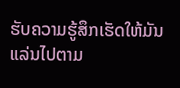ຮັບຄວາມຮູ້ສຶກເຮັດໃຫ້ມັນແລ່ນໄປຕາມ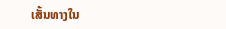ເສັ້ນທາງໃນ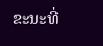ຂະນະທີ່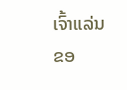ເຈົ້າແລ່ນຂອ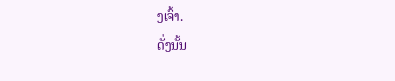ງເຈົ້າ.
ດັ່ງນັ້ນ